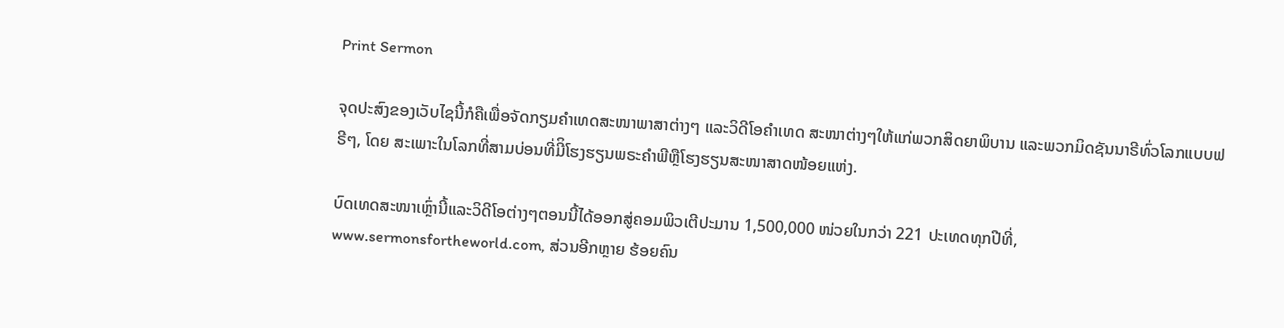Print Sermon

ຈຸດປະສົງຂອງເວັບໄຊນີ້ກໍຄືເພື່ອຈັດກຽມຄໍາເທດສະໜາພາສາຕ່າງໆ ແລະວິດີໂອຄໍາເທດ ສະໜາຕ່າງໆໃຫ້ແກ່ພວກສິດຍາພິບານ ແລະພວກມິດຊັນນາຣີທົ່ວໂລກແບບຟຣີໆ, ໂດຍ ສະເພາະໃນໂລກທີ່ສາມບ່ອນທີ່ມີິໂຮງຮຽນພຣະຄໍາພີຫຼືໂຮງຮຽນສະໜາສາດໜ້ອຍແຫ່ງ.

ບົດເທດສະໜາເຫຼົ່ານີ້ແລະວິດີໂອຕ່າງໆຕອນນີ້ໄດ້ອອກສູ່ຄອມພິວເຕີປະມານ 1,500,000 ໜ່ວຍໃນກວ່າ 221 ປະເທດທຸກປີທີ່, www.sermonsfortheworld.com, ສ່ວນອີກຫຼາຍ ຮ້ອຍຄົນ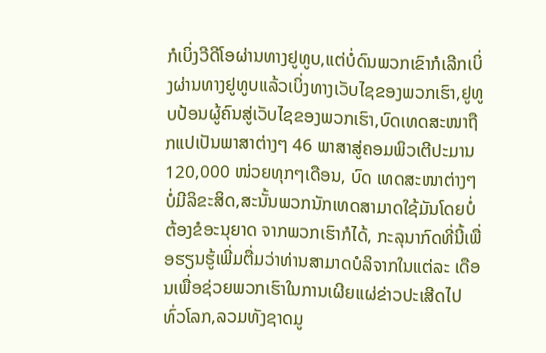ກໍເບິ່ງວີດີໂອຜ່ານທາງຢູທູບ,ແຕ່ບໍ່ດົນພວກເຂົາກໍເລີກເບິ່ງຜ່ານທາງຢູທູບແລ້ວເບິ່ງທາງເວັບໄຊຂອງພວກເຮົາ,ຢູທູບປ້ອນຜູ້ຄົນສູ່ເວັບໄຊຂອງພວກເຮົາ,ບົດເທດສະໜາຖືກແປເປັນພາສາຕ່າງໆ 46 ພາສາສູ່ຄອມພິວເຕີປະມານ 120,000 ໜ່ວຍທຸກໆເດືອນ, ບົດ ເທດສະໜາຕ່າງໆບໍ່ມີລິຂະສິດ,ສະນັ້ນພວກນັກເທດສາມາດໃຊ້ມັນໂດຍບໍ່ຕ້ອງຂໍອະນຸຍາດ ຈາກພວກເຮົາກໍໄດ້, ກະລຸນາກົດທີ່ນີ້ເພື່ອຮຽນຮູ້ເພີ່ມຕື່ມວ່າທ່ານສາມາດບໍລິຈາກໃນແຕ່ລະ ເດືອນເພື່ອຊ່ວຍພວກເຮົາໃນການເຜີຍແຜ່ຂ່າວປະເສີດໄປທົ່ວໂລກ,ລວມທັງຊາດມູ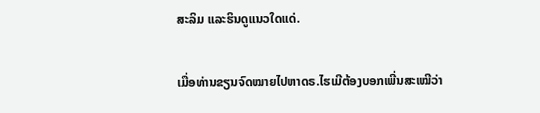ສະລິມ ແລະຮິນດູແນວໃດແດ່.

ເມື່ອທ່ານຂຽນຈົດໝາຍໄປຫາດຣ.ໄຮເມີຕ້ອງບອກເພີ່ນສະເໝີວ່າ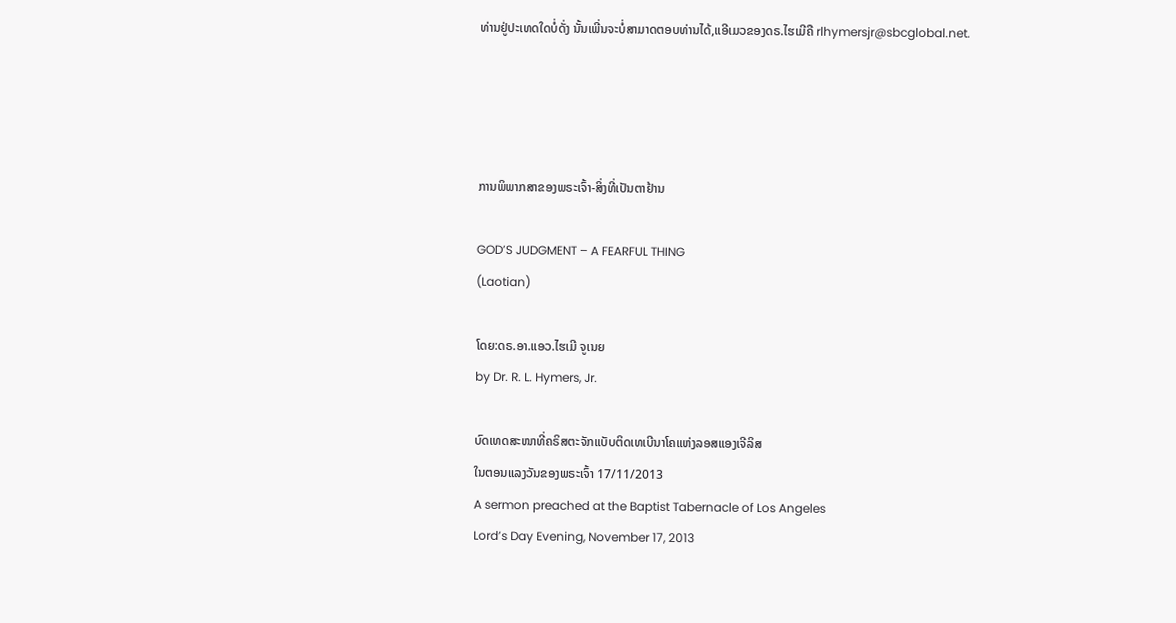ທ່ານຢູ່ປະເທດໃດບໍ່ດັ່ງ ນັ້ນເພີ່ນຈະບໍ່ສາມາດຕອບທ່ານໄດ້,ແອີເມວຂອງດຣ.ໄຮເມີຄື rlhymersjr@sbcglobal.net.




ການພິພາກສາຂອງພຣະເຈົ້າ-ສິ່ງທີ່ເປັນຕາຢ້ານ

GOD’S JUDGMENT – A FEARFUL THING
(Laotian)

ໂດຍ:ດຣ.ອາ.ແອວ.ໄຮເມີ ຈູເນຍ
by Dr. R. L. Hymers, Jr.

ບົດເທດສະໜາທີ່ຄຣິສຕະຈັກແບັບຕິດເທເບີນາໂຄແຫ່ງລອສແອງເຈີລິສ
ໃນຕອນແລງວັນຂອງພຣະເຈົ້າ 17/11/2013
A sermon preached at the Baptist Tabernacle of Los Angeles
Lord’s Day Evening, November 17, 2013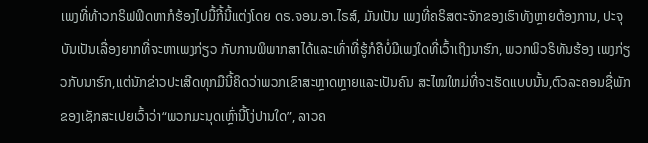ເພງທີ່ທ້າວກຣິຟຟິດຫາກໍຮ້ອງໄປມື້ກີ້ນີ້ແຕ່ງໂດຍ ດຣ.ຈອນ.ອາ.ໄຣສ໌, ມັນເປັນ ເພງທີ່ຄຣິສຕະຈັກຂອງເຮົາທັງຫຼາຍຕ້ອງການ, ປະຈຸບັນເປັນເລື່ອງຍາກທີ່ຈະຫາເພງກ່ຽວ ກັບການພິພາກສາໄດ້ແລະເທົ່າທີ່ຮູ້ກໍຄືບໍ່ມີເພງໃດທີ່ເວົ້າເຖິງນາຮົກ, ພວກພິວຣິທັນຮ້ອງ ເພງກ່ຽວກັບນາຮົກ,ແຕ່ນັກຂ່າວປະເສີດທຸກມືນີ້ຄິດວ່າພວກເຂົາສະຫຼາດຫຼາຍແລະເປັນຄົນ ສະໄໝໃຫມ່ທີ່ຈະເຮັດແບບນັ້ນ,ຕົວລະຄອນຊື່ພັກຂອງເຊັກສະເປຍເວົ້າວ່າ“ພວກມະນຸດເຫຼົ່ານີ້ໂງ່ປານໃດ”, ລາວຄ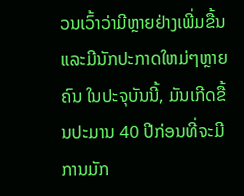ວນເວົ້າວ່າມີຫຼາຍຢ່າງເພີ່ມຂື້ນແລະມີນັກປະກາດໃຫມ່ໆຫຼາຍຄົນ ໃນປະຈຸບັນນີ້, ມັນເກີດຂື້ນປະມານ 40 ປີກ່ອນທີ່ຈະມີການມັກ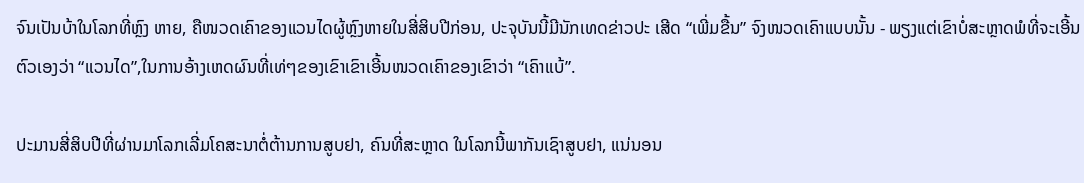ຈົນເປັນບ້າໃນໂລກທີ່ຫຼົງ ຫາຍ, ຄືໜວດເຄົາຂອງແວນໄດຜູ້ຫຼົງຫາຍໃນສີ່ສິບປີກ່ອນ, ປະຈຸບັນນີ້ມີນັກເທດຂ່າວປະ ເສີດ “ເພີ່ມຂື້ນ” ຈົງໜວດເຄົາແບບນັ້ນ - ພຽງແຕ່ເຂົາບໍ່ສະຫຼາດພໍທີ່ຈະເອີ້ນຕົວເອງວ່າ “ແວນໄດ”,ໃນການອ້າງເຫດຜົນທີ່ເທ່ໆຂອງເຂົາເຂົາເອີ້ນໜວດເຄົາຂອງເຂົາວ່າ “ເຄົາແບ້”.

ປະມານສີ່ສິບປີທີ່ຜ່ານມາໂລກເລີ່ມໂຄສະນາຕໍ່ຕ້ານການສູບຢາ, ຄົນທີ່ສະຫຼາດ ໃນໂລກນີ້ພາກັນເຊົາສູບຢາ, ແນ່ນອນ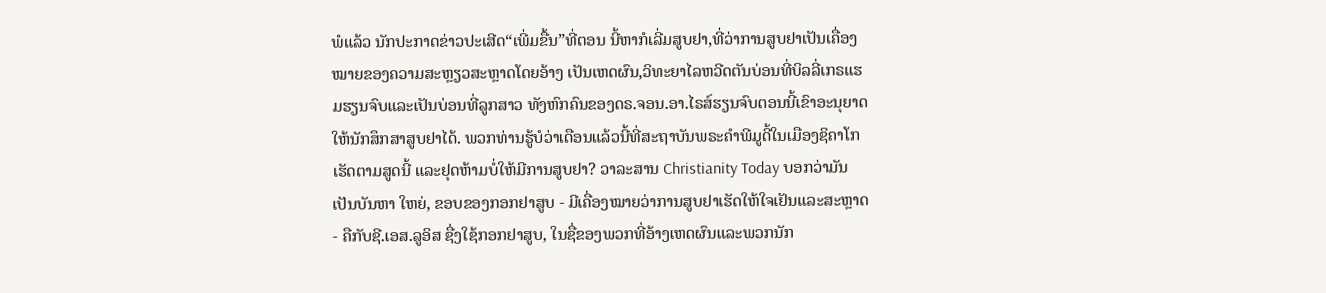ພໍແລ້ວ ນັກປະກາດຂ່າວປະເສີດ“ເພີ່ມຂື້ນ”ທີ່ຕອນ ນີ້ຫາກໍເລີ່ມສູບຢາ,ທີ່ວ່າການສູບຢາເປັນເຄື່ອງໝາຍຂອງຄວາມສະຫຼຽວສະຫຼາດໂດຍອ້າງ ເປັນເຫດຜົນ,ວິທະຍາໄລຫວີດຕັນບ່ອນທີ່ບິລລີ່ເກຣແຮມຮຽນຈົບແລະເປັນບ່ອນທີ່ລູກສາວ ທັງຫົກຄົນຂອງດຣ.ຈອນ.ອາ.ໄຣສ໌ຮຽນຈົບຕອນນີ້ເຂົາອະນຸຍາດໃຫ້ນັກສຶກສາສູບຢາໄດ້. ພວກທ່ານຮູ້ບໍວ່າເດືອນແລ້ວນີ້ທີ່ສະຖາບັນພຣະຄໍາພີມູດີ້ໃນເມືອງຊິຄາໂກເຮັດຕາມສູດນີ້ ແລະຢຸດຫ້າມບໍ່ໃຫ້ມີການສູບຢາ? ວາລະສານ Christianity Today ບອກວ່າມັນເປັນບັນຫາ ໃຫຍ່, ຂອບຂອງກອກຢາສູບ - ມີເຄື່ອງໝາຍວ່າການສູບຢາເຮັດໃຫ້ໃຈເຢັນແລະສະຫຼາດ - ຄືກັບຊີ.ເອສ.ລູອິສ ຊື່ງໃຊ້ກອກຢາສູບ, ໃນຊື່ຂອງພວກທີ່ອ້າງເຫດຜົນແລະພວກນັກ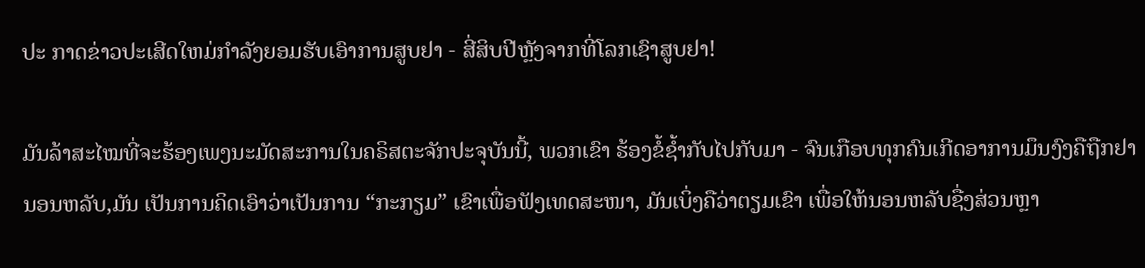ປະ ກາດຂ່າວປະເສີດໃຫມ່ກໍາລັງຍອມຮັບເອົາການສູບຢາ - ສີ່ສິບປີຫຼັງຈາກທີ່ໂລກເຊົາສູບຢາ!

ມັນລ້າສະໄໝທີ່ຈະຮ້ອງເພງນະມັດສະການໃນຄຣິສຕະຈັກປະຈຸບັນນີ້, ພວກເຂົາ ຮ້ອງຂໍ້ຊໍ້າກັບໄປກັບມາ - ຈົນເກືອບທຸກຄົນເກີດອາການມຶນງົງຄືຖືກຢານອນຫລັບ,ມັນ ເປັນການຄິດເອົາວ່າເປັນການ “ກະກຽມ” ເຂົາເພື່ອຟັງເທດສະໜາ, ມັນເບິ່ງຄືວ່າຕຽມເຂົາ ເພື່ອໃຫ້ນອນຫລັບຊື່ງສ່ວນຫຼາ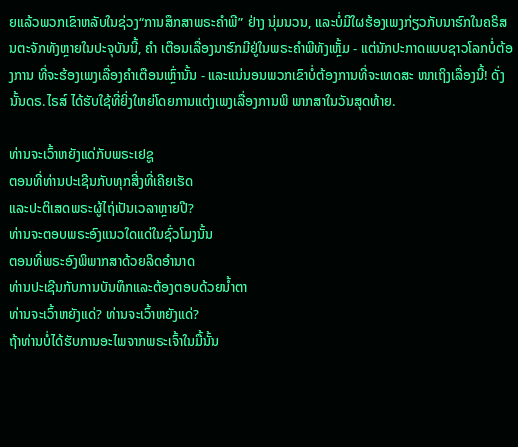ຍແລ້ວພວກເຂົາຫລັບໃນຊ່ວງ“ການສຶກສາພຣະຄໍາພີ” ຢ່າງ ນຸ່ມນວນ, ແລະບໍ່ມີໃຜຮ້ອງເພງກ່ຽວກັບນາຮົກໃນຄຣິສນຕະຈັກທັງຫຼາຍໃນປະຈຸບັນນີ້, ຄໍາ ເຕືອນເລື່ອງນາຮົກມີຢູ່ໃນພຣະຄໍາພີທັງເຫຼັ້ມ - ແຕ່ນັກປະກາດແບບຊາວໂລກບໍ່ຕ້ອງການ ທີ່ຈະຮ້ອງເພງເລື່ອງຄໍາເຕືອນເຫຼົ່ານັ້ນ - ແລະແນ່ນອນພວກເຂົາບໍ່ຕ້ອງການທີ່ຈະເທດສະ ໜາເຖິງເລື່ອງນີ້! ດັ່ງນັ້ນດຣ.ໄຣສ໌ ໄດ້ຮັບໃຊ້ທີ່ຍິ່ງໃຫຍ່ໂດຍການແຕ່ງເພງເລື່ອງການພິ ພາກສາໃນວັນສຸດທ້າຍ.

ທ່ານຈະເວົ້າຫຍັງແດ່ກັບພຣະເຢຊູ
ຕອນທີ່ທ່ານປະເຊີນກັບທຸກສີ່ງທີ່ເຄີຍເຮັດ
ແລະປະຕິເສດພຣະຜູ້ໄຖ່ເປັນເວລາຫຼາຍປີ?
ທ່ານຈະຕອບພຣະອົງແນວໃດແດ່ໃນຊົ່ວໂມງນັ້ນ
ຕອນທີ່ພຣະອົງພິພາກສາດ້ວຍລິດອໍານາດ
ທ່ານປະເຊີນກັບການບັນທຶກແລະຕ້ອງຕອບດ້ວຍນໍ້າຕາ
ທ່ານຈະເວົ້າຫຍັງແດ່? ທ່ານຈະເວົ້າຫຍັງແດ່?
ຖ້າທ່ານບໍ່ໄດ້ຮັບການອະໄພຈາກພຣະເຈົ້າໃນມື້ນັ້ນ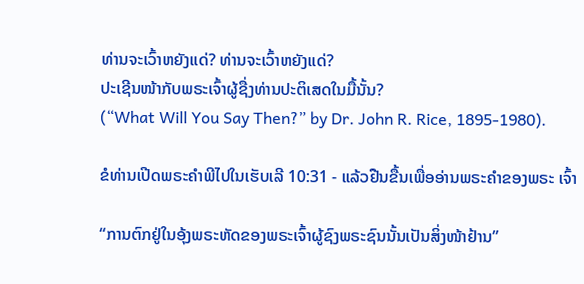ທ່ານຈະເວົ້າຫຍັງແດ່? ທ່ານຈະເວົ້າຫຍັງແດ່?
ປະເຊີນໜ້າກັບພຣະເຈົ້າຜູ້ຊື່ງທ່ານປະຕິເສດໃນມື້ນັ້ນ?
(“What Will You Say Then?” by Dr. John R. Rice, 1895-1980).

ຂໍທ່ານເປີດພຣະຄໍາພີໄປໃນເຮັບເລີ 10:31 - ແລ້ວຢືນຂື້ນເພື່ອອ່ານພຣະຄໍາຂອງພຣະ ເຈົ້າ

“ການຕົກຢູ່ໃນອຸ້ງພຣະຫັດຂອງພຣະເຈົ້າຜູ້ຊົງພຣະຊົນນັ້ນເປັນສິ່ງໜ້າຢ້ານ”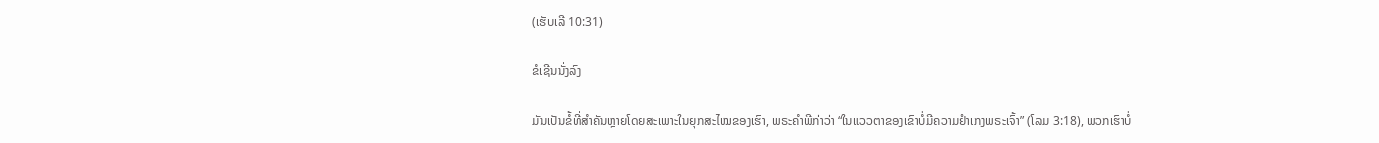(ເຮັບເລີ 10:31)

ຂໍເຊີນນັ່ງລົງ

ມັນເປັນຂໍ້ທີ່ສໍາຄັນຫຼາຍໂດຍສະເພາະໃນຍຸກສະໄໝຂອງເຮົາ, ພຣະຄໍາພີກ່າວ່າ “ໃນແວວຕາຂອງເຂົາບໍ່ມີຄວາມຢໍາເກງພຣະເຈົ້າ” (ໂລມ 3:18), ພວກເຮົາບໍ່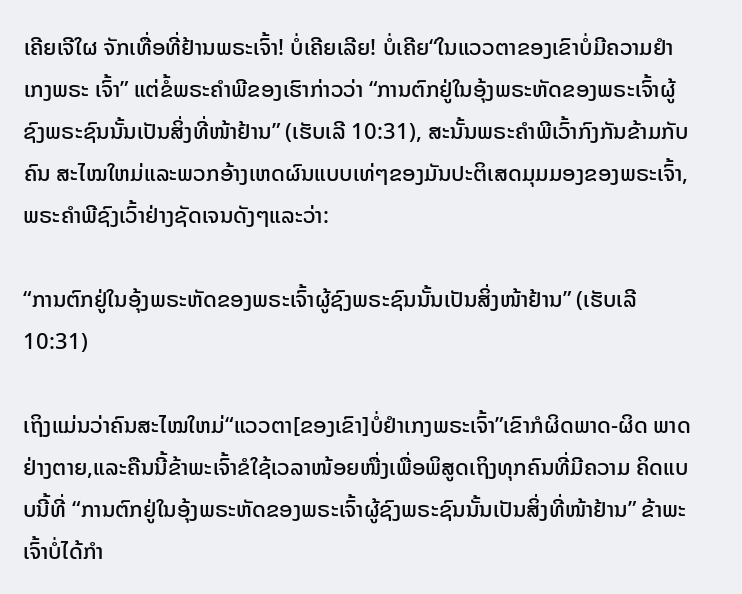ເຄີຍເຈີໃຜ ຈັກເທື່ອທີ່ຢ້ານພຣະເຈົ້າ! ບໍ່ເຄີຍເລີຍ! ບໍ່ເຄີຍ“ໃນແວວຕາຂອງເຂົາບໍ່ມີຄວາມຢໍາເກງພຣະ ເຈົ້າ” ແຕ່ຂໍ້ພຣະຄໍາພີຂອງເຮົາກ່າວວ່າ “ການຕົກຢູ່ໃນອຸ້ງພຣະຫັດຂອງພຣະເຈົ້າຜູ້ຊົງພຣະຊົນນັ້ນເປັນສິ່ງທີ່ໜ້າຢ້ານ” (ເຮັບເລີ 10:31), ສະນັ້ນພຣະຄໍາພີເວົ້າກົງກັນຂ້າມກັບຄົນ ສະໄໝໃຫມ່ແລະພວກອ້າງເຫດຜົນແບບເທ່ໆຂອງມັນປະຕິເສດມຸມມອງຂອງພຣະເຈົ້າ, ພຣະຄໍາພີຊົງເວົ້າຢ່າງຊັດເຈນດັງໆແລະວ່າ:

“ການຕົກຢູ່ໃນອຸ້ງພຣະຫັດຂອງພຣະເຈົ້າຜູ້ຊົງພຣະຊົນນັ້ນເປັນສິ່ງໜ້າຢ້ານ” (ເຮັບເລີ 10:31)

ເຖິງແມ່ນວ່າຄົນສະໄໝໃຫມ່“ແວວຕາ[ຂອງເຂົາ]ບໍ່ຢໍາເກງພຣະເຈົ້າ”ເຂົາກໍຜິດພາດ-ຜິດ ພາດຢ່າງຕາຍ,ແລະຄືນນີ້ຂ້າພະເຈົ້າຂໍໃຊ້ເວລາໜ້ອຍໜື່ງເພື່ອພິສູດເຖິງທຸກຄົນທີ່ມີຄວາມ ຄິດແບບນີ້ທີ່ “ການຕົກຢູ່ໃນອຸ້ງພຣະຫັດຂອງພຣະເຈົ້າຜູ້ຊົງພຣະຊົນນັ້ນເປັນສິ່ງທີ່ໜ້າຢ້ານ” ຂ້າພະເຈົ້າບໍ່ໄດ້ກໍາ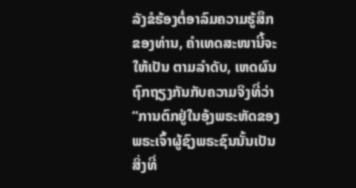ລັງຂໍຮ້ອງຕໍ່ອາລົມຄວາມຮູ້ສຶກຂອງທ່ານ, ຄໍາເທດສະໜານີ້ຈະໃຫ້ເປັນ ຕາມລໍາດັບ, ເຫດຜົນຖົກຖຽງກັນກັບຄວາມຈິງທີ່ວ່າ “ການຕົກຢູ່ໃນອຸ້ງພຣະຫັດຂອງພຣະເຈົ້າຜູ້ຊົງພຣະຊົນນັ້ນເປັນສິ່ງທີ່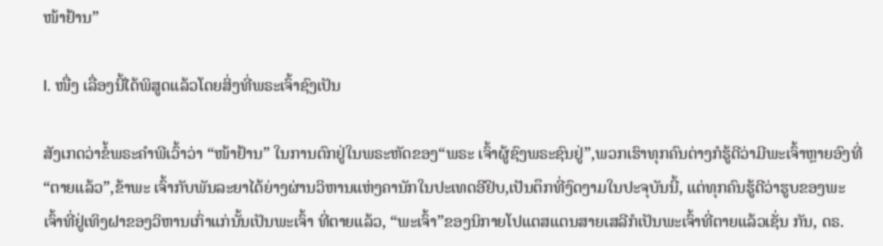ໜ້າຢ້ານ”

I. ໜື່ງ ເລື່ອງນີ້ໄດ້ພິສູດແລ້ວໂດຍສິ່ງທີ່ພຣະເຈົ້າຊົງເປັນ

ສັງເກດວ່າຂໍ້ພຣະຄໍາພີເວົ້າວ່າ “ໜ້າຢ້ານ” ໃນການຕົກຢູ່ໃນພຣະຫັດຂອງ“ພຣະ ເຈົ້າຜູ້ຊົງພຣະຊົນຢູ່”,ພວກເຮົາທຸກຄົນຕ່າງກໍຮູ້ດີວ່າມີພະເຈົ້າຫຼາຍອົງທີ່“ຕາຍແລ້ວ”,ຂ້າພະ ເຈົ້າກັບພັນລະຍາໄດ້ຍ່າງຜ່ານວິຫານແຫ່ງຄານັກໃນປະເທດອີຢິບ,ເປັນຕຶກທີ່ງົດງາມໃນປະຈຸບັນນີ້, ແຕ່ທຸກຄົນຮູ້ດີວ່າຮູບຂອງພະເຈົ້າທີ່ຢູ່ເທິງຝາຂອງວິຫານເກົ່າແກ່ນັ້ນເປັນພະເຈົ້າ ທີ່ຕາຍແລ້ວ, “ພະເຈົ້າ”ຂອງນິກາຍໂປແຕສແຕນສາຍເສລີກໍເປັນພະເຈົ້າທີ່ຕາຍແລ້ວເຊັ່ນ ກັນ, ດຣ.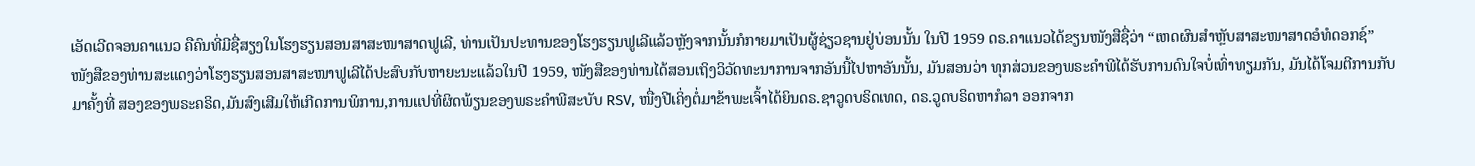ເອັດເວີດຈອນຄາແນວ ຄືຄົນທີ່ມີຊື່ສຽງໃນໂຮງຮຽນສອນສາສະໜາສາດຟູເລີ, ທ່ານເປັນປະທານຂອງໂຮງຮຽນຟູເລີແລ້ວຫຼັງຈາກນັ້ນກໍກາຍມາເປັນຜູ້ຊ່ຽວຊານຢູ່ບ່ອນນັ້ນ ໃນປີ 1959 ດຣ.ຄາແນວໄດ້ຂຽນໜັງສືຊື່ວ່າ “ເຫດຜົນສໍາຫຼັບສາສະໜາສາດອໍທໍດອກຊ໌” ໜັງສືຂອງທ່ານສະແດງວ່າໂຮງຮຽນສອນສາສະໜາຟູເລີໄດ້ປະສົບກັບຫາຍະນະແລ້ວໃນປີ 1959, ໜັງສືຂອງທ່ານໄດ້ສອນເຖິງວິວັດທະນາການຈາກອັນນີ້ໄປຫາອັນນັ້ນ, ມັນສອນວ່າ ທຸກສ່ວນຂອງພຣະຄໍາພີໄດ້ຮັບການດົນໃຈບໍ່ເທົ່າທຽມກັນ, ມັນໄດ້ໂຈມຕີການກັບມາຄັ້ງທີ່ ສອງຂອງພຣະຄຣິດ,ມັນສົງເສີມໃຫ້ເກີດການພິການ,ການແປທີ່ຜິດພ້ຽນຂອງພຣະຄໍາພີສະບັບ RSV, ໜື່ງປີເຄິ່ງຕໍ່ມາຂ້າພະເຈົ້າໄດ້ຍິນດຣ.ຊາວູດບຣິດເທດ, ດຣ.ວູດບຣິດຫາກໍລາ ອອກຈາກ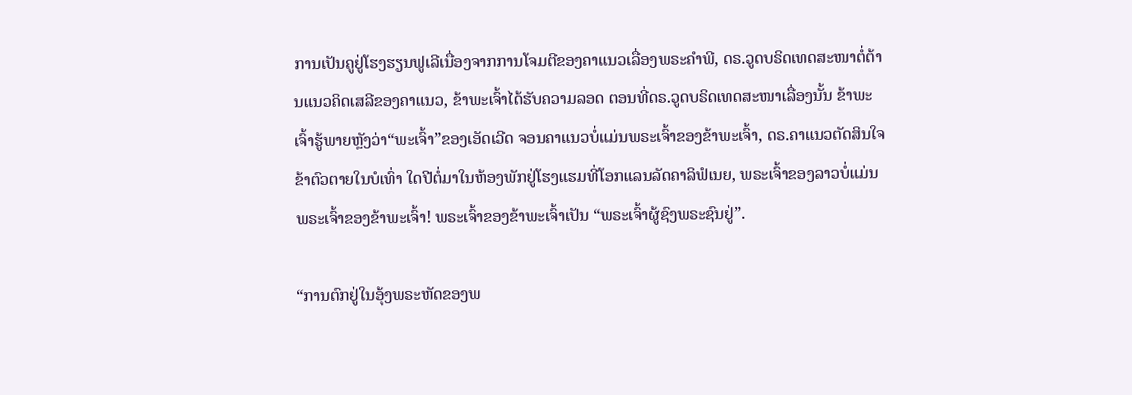ການເປັນຄູຢູ່ໂຮງຮຽນຟູເລີເນື່ອງຈາກການໂຈມຕີຂອງຄາແນວເລື່ອງພຣະຄໍາພີ, ດຣ.ວູດບຣິດເທດສະໜາຕໍ່ຕ້ານແນວຄິດເສລີຂອງຄາແນວ, ຂ້າພະເຈົ້າໄດ້ຮັບຄວາມລອດ ຕອນທີ່ດຣ.ວູດບຣິດເທດສະໜາເລື່ອງນັ້ນ ຂ້າພະເຈົ້າຮູ້ພາຍຫຼັງວ່າ“ພະເຈົ້າ”ຂອງເອັດເວີດ ຈອນຄາແນວບໍ່ແມ່ນພຣະເຈົ້າຂອງຂ້າພະເຈົ້າ, ດຣ.ຄາແນວຕັດສິນໃຈຂ້າຕົວຕາຍໃນບໍເທົ່າ ໃດປີຕໍ່ມາໃນຫ້ອງພັກຢູ່ໂຮງແຮມທີ່ໂອກແລນລັດຄາລິຟໍເນຍ, ພຣະເຈົ້າຂອງລາວບໍ່ແມ່ນ ພຣະເຈົ້າຂອງຂ້າພະເຈົ້າ! ພຣະເຈົ້າຂອງຂ້າພະເຈົ້າເປັນ “ພຣະເຈົ້າຜູ້ຊົງພຣະຊົນຢູ່”.

“ການຕົກຢູ່ໃນອຸ້ງພຣະຫັດຂອງພ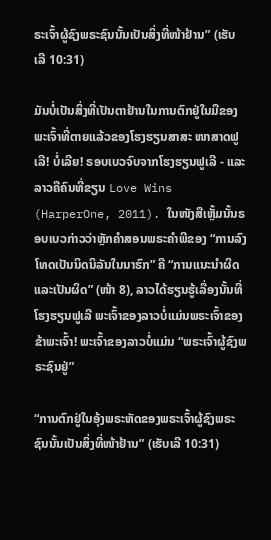ຣະເຈົ້າຜູ້ຊົງພຣະຊົນນັ້ນເປັນສິ່ງທີ່ໜ້າຢ້ານ” (ເຮັບເລີ 10:31)

ມັນບໍ່ເປັນສິ່ງທີ່ເປັນຕາຢ້ານໃນການຕົກຢູ່ໃນມືຂອງພະເຈົ້າທີ່ຕາຍແລ້ວຂອງໂຮງຮຽນສາສະ ໜາສາດຟູເລີ! ບໍ່ເລີຍ! ຣອບເບວຈົບຈາກໂຮງຮຽນຟູເລີ - ແລະລາວຄືຄົນທີ່ຂຽນ Love Wins (HarperOne, 2011). ໃນໜັງສືເຫຼັ້ມນັ້ນຣອບເບວກ່າວວ່າຫຼັກຄໍາສອນພຣະຄໍາພີຂອງ “ການລົງໂທດເປັນນິດນິລັນໃນນາຮົກ” ຄື “ການແນະນໍາຜິດແລະເປັນຜິດ” (ໜ້າ 8), ລາວໄດ້ຮຽນຮູ້ເລື່ອງນັ້ນທີ່ໂຮງຮຽນຟູເລີ ພະເຈົ້າຂອງລາວບໍ່ແມ່ນພຣະເຈົ້າຂອງຂ້າພະເຈົ້າ! ພະເຈົ້າຂອງລາວບໍ່ແມ່ນ “ພຣະເຈົ້າຜູ້ຊົງພຣະຊົນຢູ່”

“ການຕົກຢູ່ໃນອຸ້ງພຣະຫັດຂອງພຣະເຈົ້າຜູ້ຊົງພຣະຊົນນັ້ນເປັນສິ່ງທີ່ໜ້າຢ້ານ” (ເຮັບເລີ 10:31)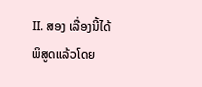II. ສອງ ເລື່ອງນີ້ໄດ້ພິສູດແລ້ວໂດຍ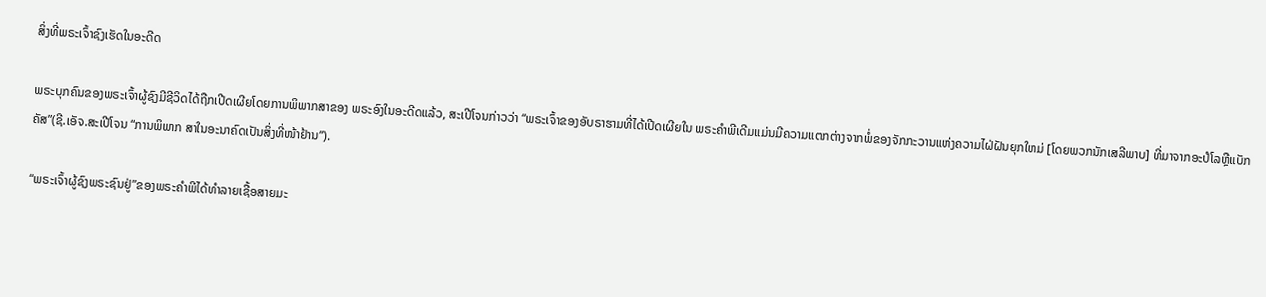ສິ່ງທີ່ພຣະເຈົ້າຊົງເຮັດໃນອະດີດ

ພຣະບຸກຄົນຂອງພຣະເຈົ້າຜູ້ຊົງມີຊີວິດໄດ້ຖືກເປີດເຜີຍໂດຍການພິພາກສາຂອງ ພຣະອົງໃນອະດີດແລ້ວ, ສະເປີໂຈນກ່າວວ່າ “ພຣະເຈົ້າຂອງອັບຣາຮາມທີ່ໄດ້ເປີດເຜີຍໃນ ພຣະຄໍາພີເດີມແມ່ນມີຄວາມແຕກຕ່າງຈາກພໍ່ຂອງຈັກກະວານແຫ່ງຄວາມໄຝ່ຝັນຍຸກໃຫມ່ [ໂດຍພວກນັກເສລີພາບ] ທີ່ມາຈາກອະປໍໂລຫຼືແບັກຄັສ”(ຊີ.ເອັຈ.ສະເປີໂຈນ “ການພິພາກ ສາໃນອະນາຄົດເປັນສິ່ງທີ່ໜ້າຢ້ານ”).

“ພຣະເຈົ້າຜູ້ຊົງພຣະຊົນຢູ່”ຂອງພຣະຄໍາພີໄດ້ທໍາລາຍເຊື້ອສາຍມະ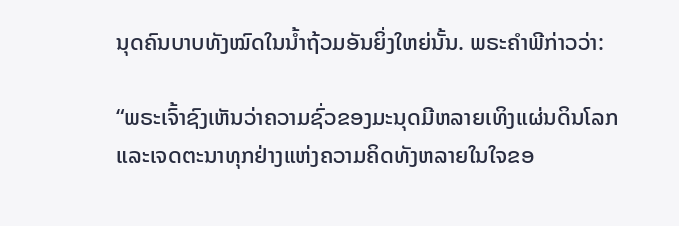ນຸດຄົນບາບທັງໝົດໃນນໍ້າຖ້ວມອັນຍິ່ງໃຫຍ່ນັ້ນ. ພຣະຄໍາພີກ່າວວ່າ:

“ພຣະເຈົ້າຊົງເຫັນວ່າຄວາມຊົ່ວຂອງມະນຸດມີຫລາຍເທິງແຜ່ນດິນໂລກ ແລະເຈດຕະນາທຸກຢ່າງແຫ່ງຄວາມຄິດທັງຫລາຍໃນໃຈຂອ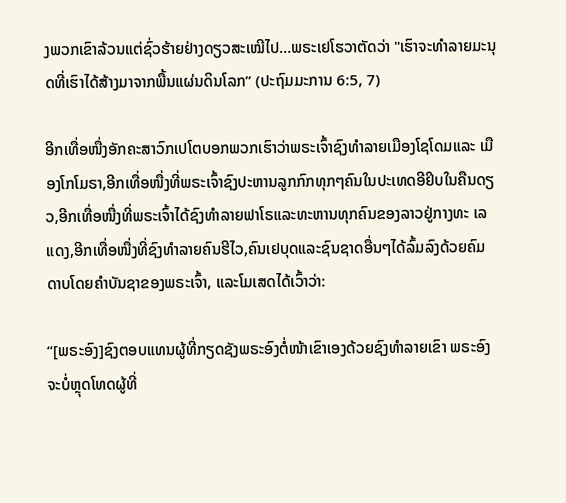ງພວກເຂົາລ້ວນແຕ່ຊົ່ວຮ້າຍຢ່າງດຽວສະເໝີໄປ…ພຣະເຢໂຮວາຕັດວ່າ "ເຮົາຈະທຳລາຍມະນຸດທີ່ເຮົາໄດ້ສ້າງມາຈາກພື້ນແຜ່ນດິນໂລກ” (ປະຖົມມະການ 6:5, 7)

ອີກເທື່ອໜື່ງອັກຄະສາວົກເປໂຕບອກພວກເຮົາວ່າພຣະເຈົ້າຊົງທໍາລາຍເມືອງໂຊໂດມແລະ ເມືອງໂກໂມຣາ,ອີກເທື່ອໜື່ງທີ່ພຣະເຈົ້າຊົງປະຫານລູກກົກທຸກໆຄົນໃນປະເທດອີຢິບໃນຄືນດຽວ,ອີກເທື່ອໜື່ງທີ່ພຣະເຈົ້າໄດ້ຊົງທໍາລາຍຟາໂຣແລະທະຫານທຸກຄົນຂອງລາວຢູ່ກາງທະ ເລແດງ,ອີກເທື່ອໜື່ງທີ່ຊົງທໍາລາຍຄົນຮີໄວ,ຄົນເຢບຸດແລະຊົນຊາດອື່ນໆໄດ້ລົ້ມລົງດ້ວຍຄົມ ດາບໂດຍຄໍາບັນຊາຂອງພຣະເຈົ້າ, ແລະໂມເສດໄດ້ເວົ້າວ່າ:

“[ພຣະອົງ]ຊົງຕອບແທນຜູ້ທີ່ກຽດຊັງພຣະອົງຕໍ່ໜ້າເຂົາເອງດ້ວຍຊົງທໍາລາຍເຂົາ ພຣະອົງຈະບໍ່ຫຼຸດໂທດຜູ້ທີ່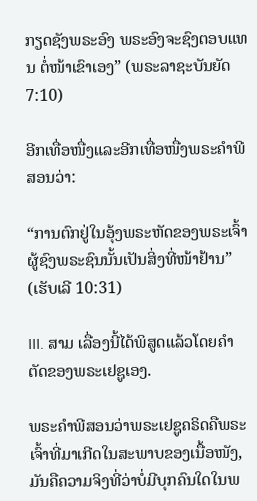ກຽດຊັງພຣະອົງ ພຣະອົງຈະຊົງຕອບແທນ ຕໍ່ໜ້າເຂົາເອງ” (ພຣະລາຊະບັນຍັດ 7:10)

ອີກເທື່ອໜື່ງແລະອີກເທື່ອໜື່ງພຣະຄໍາພີສອນວ່າ:

“ການຕົກຢູ່ໃນອຸ້ງພຣະຫັດຂອງພຣະເຈົ້າຜູ້ຊົງພຣະຊົນນັ້ນເປັນສິ່ງທີ່ໜ້າຢ້ານ” (ເຮັບເລີ 10:31)

III. ສາມ ເລື່ອງນີ້ໄດ້ພິສູດແລ້ວໂດຍຄໍາຕັດຂອງພຣະເຢຊູເອງ.

ພຣະຄໍາພີສອນວ່າພຣະເຢຊູຄຣິດຄືພຣະເຈົ້າທີ່ມາເກີດໃນສະພາບຂອງເນື້ອໜັງ, ມັນຄືຄວາມຈິງທີ່ວ່າບໍ່ມີບຸກຄົນໃດໃນພ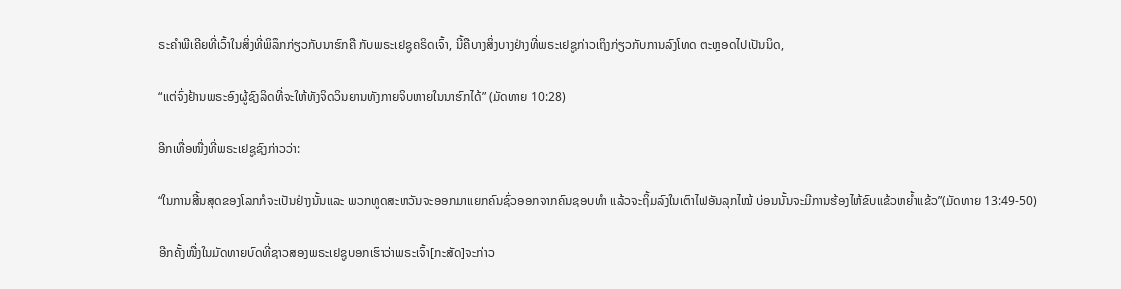ຣະຄໍາພີເຄີຍທີ່ເວົ້າໃນສິ່ງທີ່ພິລຶກກ່ຽວກັບນາຮົກຄື ກັບພຣະເຢຊູຄຣິດເຈົ້າ, ນີ້ຄືບາງສິ່ງບາງຢ່າງທີ່ພຣະເຢຊູກ່າວເຖິງກ່ຽວກັບການລົງໂທດ ຕະຫຼອດໄປເປັນນິດ,

“ແຕ່ຈົ່ງຢ້ານພຣະອົງຜູ້ຊົງລິດທີ່ຈະໃຫ້ທັງຈິດວິນຍານທັງກາຍຈິບຫາຍໃນນາຮົກໄດ້” (ມັດທາຍ 10:28)

ອີກເທື່ອໜື່ງທີ່ພຣະເຢຊູຊົງກ່າວວ່າ:

“ໃນການສີ້ນສຸດຂອງໂລກກໍຈະເປັນຢ່າງນັ້ນແລະ ພວກທູດສະຫວັນຈະອອກມາແຍກຄົນຊົ່ວອອກຈາກຄົນຊອບທຳ ແລ້ວຈະຖິ້ມລົງໃນເຕົາໄຟອັນລຸກໄໝ້ ບ່ອນນັ້ນຈະມີການຮ້ອງໄຫ້ຂົບແຂ້ວຫຍ້ຳແຂ້ວ”(ມັດທາຍ 13:49-50)

ອີກຄັ້ງໜື່ງໃນມັດທາຍບົດທີ່ຊາວສອງພຣະເຢຊູບອກເຮົາວ່າພຣະເຈົ້າ[ກະສັດ]ຈະກ່າວ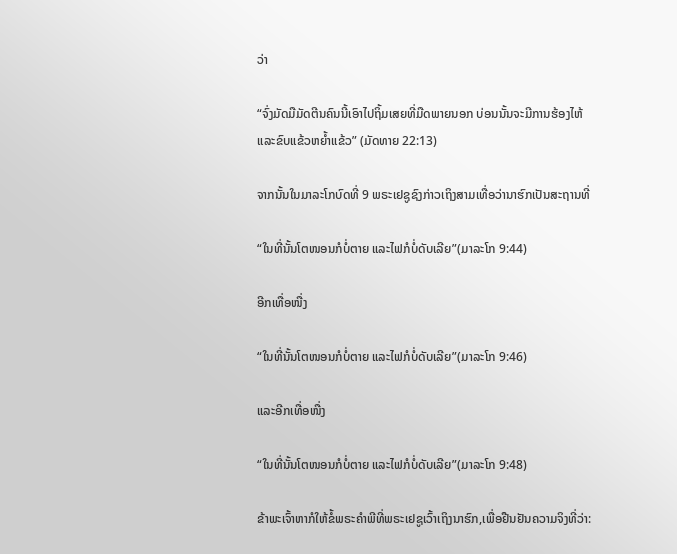ວ່າ

“ຈົ່ງມັດມືມັດຕີນຄົນນີ້ເອົາໄປຖິ້ມເສຍທີ່ມືດພາຍນອກ ບ່ອນນັ້ນຈະມີການຮ້ອງໄຫ້ແລະຂົບແຂ້ວຫຍ້ຳແຂ້ວ” (ມັດທາຍ 22:13)

ຈາກນັ້ນໃນມາລະໂກບົດທີ່ 9 ພຣະເຢຊູຊົງກ່າວເຖິງສາມເທື່ອວ່ານາຮົກເປັນສະຖານທີ່

“ໃນທີ່ນັ້ນໂຕໜອນກໍບໍ່ຕາຍ ແລະໄຟກໍບໍ່ດັບເລີຍ”(ມາລະໂກ 9:44)

ອີກເທື່ອໜື່ງ

“ໃນທີ່ນັ້ນໂຕໜອນກໍບໍ່ຕາຍ ແລະໄຟກໍບໍ່ດັບເລີຍ”(ມາລະໂກ 9:46)

ແລະອີກເທື່ອໜື່ງ

“ໃນທີ່ນັ້ນໂຕໜອນກໍບໍ່ຕາຍ ແລະໄຟກໍບໍ່ດັບເລີຍ”(ມາລະໂກ 9:48)

ຂ້າພະເຈົ້າຫາກໍໃຫ້ຂໍ້ພຣະຄໍາພີທີ່ພຣະເຢຊູເວົ້າເຖິງນາຮົກ,ເພື່ອຢືນຢັນຄວາມຈິງທີ່ວ່າ: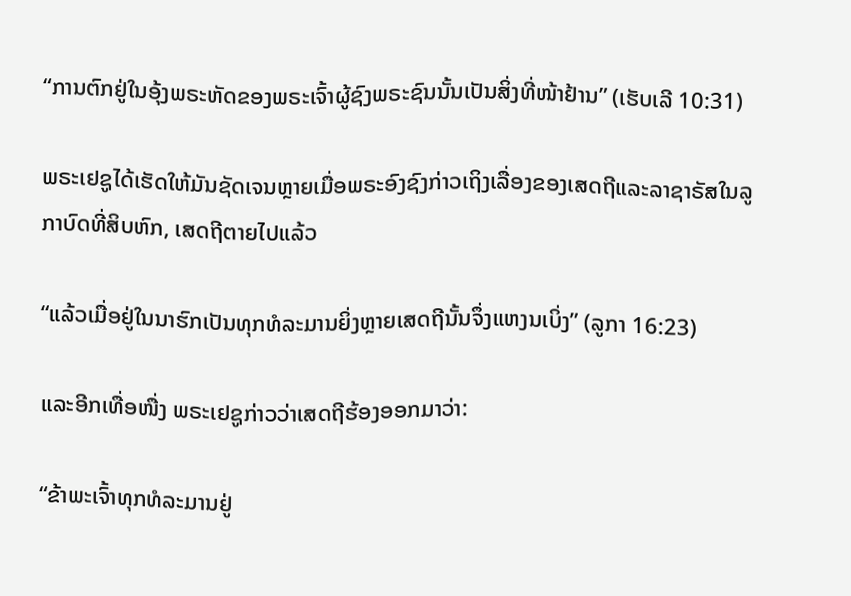“ການຕົກຢູ່ໃນອຸ້ງພຣະຫັດຂອງພຣະເຈົ້າຜູ້ຊົງພຣະຊົນນັ້ນເປັນສິ່ງທີ່ໜ້າຢ້ານ” (ເຮັບເລີ 10:31)

ພຣະເຢຊູໄດ້ເຮັດໃຫ້ມັນຊັດເຈນຫຼາຍເມື່ອພຣະອົງຊົງກ່າວເຖິງເລື່ອງຂອງເສດຖີແລະລາຊາຣັສໃນລູກາບົດທີ່ສິບຫົກ, ເສດຖີຕາຍໄປແລ້ວ

“ແລ້ວເມື່ອຢູ່ໃນນາຮົກເປັນທຸກທໍລະມານຍິ່ງຫຼາຍເສດຖີນັ້ນຈຶ່ງແຫງນເບິ່ງ” (ລູກາ 16:23)

ແລະອີກເທື່ອໜື່ງ ພຣະເຢຊູກ່າວວ່າເສດຖີຮ້ອງອອກມາວ່າ:

“ຂ້າພະເຈົ້າທຸກທໍລະມານຢູ່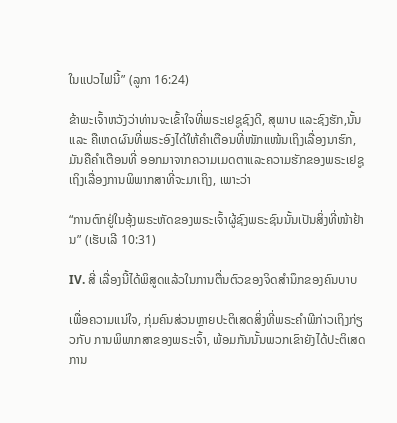ໃນແປວໄຟນີ້” (ລູກາ 16:24)

ຂ້າພະເຈົ້າຫວັງວ່າທ່ານຈະເຂົ້າໃຈທີ່ພຣະເຢຊູຊົງດີ, ສຸພາບ ແລະຊົງຮັກ,ນັ້ນແລະ ຄືເຫດຜົນທີ່ພຣະອົງໄດ້ໃຫ້ຄໍາເຕືອນທີ່ໜັກແໜ້ນເຖິງເລື່ອງນາຮົກ, ມັນຄືຄໍາເຕືອນທີ່ ອອກມາຈາກຄວາມເມດຕາແລະຄວາມຮັກຂອງພຣະເຢຊູເຖິງເລື່ອງການພິພາກສາທີ່ຈະມາເຖິງ, ເພາະວ່າ

“ການຕົກຢູ່ໃນອຸ້ງພຣະຫັດຂອງພຣະເຈົ້າຜູ້ຊົງພຣະຊົນນັ້ນເປັນສິ່ງທີ່ໜ້າຢ້ານ” (ເຮັບເລີ 10:31)

IV. ສີ່ ເລື່ອງນີ້ໄດ້ພິສູດແລ້ວໃນການຕື່ນຕົວຂອງຈິດສໍານຶກຂອງຄົນບາບ

ເພື່ອຄວາມແນ່ໃຈ, ກຸ່ມຄົນສ່ວນຫຼາຍປະຕິເສດສິ່ງທີ່ພຣະຄໍາພີກ່າວເຖິງກ່ຽວກັບ ການພິພາກສາຂອງພຣະເຈົ້າ, ພ້ອມກັນນັ້ນພວກເຂົາຍັງໄດ້ປະຕິເສດການ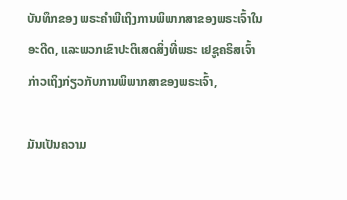ບັນທຶກຂອງ ພຣະຄໍາພີເຖິງການພິພາກສາຂອງພຣະເຈົ້າໃນອະດີດ, ແລະພວກເຂົາປະຕິເສດສິ່ງທີ່ພຣະ ເຢຊູຄຣິສເຈົ້າກ່າວເຖິງກ່ຽວກັບການພິພາກສາຂອງພຣະເຈົ້າ,

ມັນເປັນຄວາມ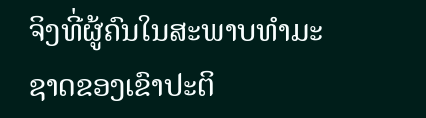ຈິງທີ່ຜູ້ຄົນໃນສະພາບທໍາມະຊາດຂອງເຂົາປະຕິ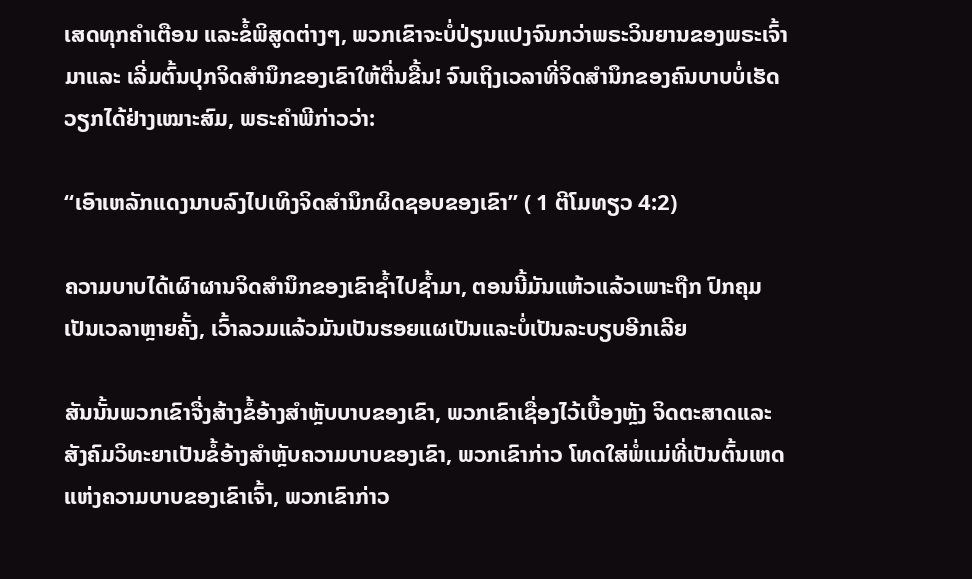ເສດທຸກຄໍາເຕືອນ ແລະຂໍ້ພິສູດຕ່າງໆ, ພວກເຂົາຈະບໍ່ປ່ຽນແປງຈົນກວ່າພຣະວິນຍານຂອງພຣະເຈົ້າມາແລະ ເລີ່ມຕົ້ນປຸກຈິດສໍານຶກຂອງເຂົາໃຫ້ຕື່ນຂື້ນ! ຈົນເຖິງເວລາທີ່ຈິດສໍານຶກຂອງຄົນບາບບໍ່ເຮັດ ວຽກໄດ້ຢ່າງເໝາະສົມ, ພຣະຄໍາພີກ່າວວ່າ:

“ເອົາເຫລັກແດງນາບລົງໄປເທິງຈິດສຳນຶກຜິດຊອບຂອງເຂົາ” ( 1 ຕີໂມທຽວ 4:2)

ຄວາມບາບໄດ້ເຜົາຜານຈິດສໍານຶກຂອງເຂົາຊໍ້າໄປຊໍ້າມາ, ຕອນນີ້ມັນແຫ້ວແລ້ວເພາະຖືກ ປົກຄຸມເປັນເວລາຫຼາຍຄັ້ງ, ເວົ້າລວມແລ້ວມັນເປັນຮອຍແຜເປັນແລະບໍ່ເປັນລະບຽບອີກເລີຍ

ສັນນັ້ນພວກເຂົາຈື່ງສ້າງຂໍ້ອ້າງສໍາຫຼັບບາບຂອງເຂົາ, ພວກເຂົາເຊື່ອງໄວ້ເບື້ອງຫຼັງ ຈິດຕະສາດແລະສັງຄົມວິທະຍາເປັນຂໍ້ອ້າງສໍາຫຼັບຄວາມບາບຂອງເຂົາ, ພວກເຂົາກ່າວ ໂທດໃສ່ພໍ່ແມ່ທີ່ເປັນຕົ້ນເຫດແຫ່ງຄວາມບາບຂອງເຂົາເຈົ້າ, ພວກເຂົາກ່າວ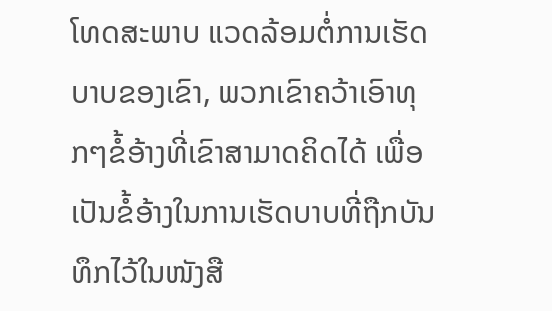ໂທດສະພາບ ແວດລ້ອມຕໍ່ການເຮັດບາບຂອງເຂົາ, ພວກເຂົາຄວ້າເອົາທຸກໆຂໍ້ອ້າງທີ່ເຂົາສາມາດຄິດໄດ້ ເພື່ອເປັນຂໍ້ອ້າງໃນການເຮັດບາບທີ່ຖືກບັນທຶກໄວ້ໃນໜັງສື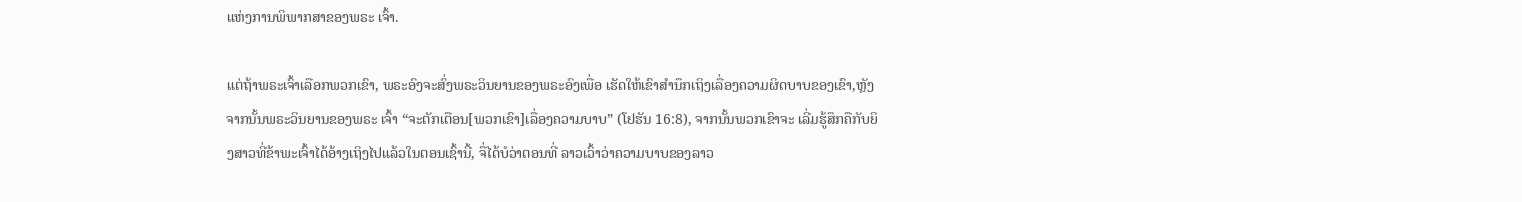ແຫ່ງການພິພາກສາຂອງພຣະ ເຈົ້າ.

ແຕ່ຖ້າພຣະເຈົ້າເລືອກພວກເຂົາ, ພຣະອົງຈະສົ່ງພຣະວິນຍານຂອງພຣະອົງເພື່ອ ເຮັດໃຫ້ເຂົາສໍານຶກເຖິງເລື່ອງຄວາມຜິດບາບຂອງເຂົາ,ຫຼັງຈາກນັ້ນພຣະວິນຍານຂອງພຣະ ເຈົ້າ “ຈະຕັກເຕືອນ[ພວກເຂົາ]ເລື່ອງຄວາມບາບ” (ໂຢຮັນ 16:8), ຈາກນັ້ນພວກເຂົາຈະ ເລີ່ມຮູ້ສຶກຄືກັບຍິງສາວທີ່ຂ້າພະເຈົ້າໄດ້ອ້າງເຖິງໄປແລ້ວໃນຕອນເຊົ້ານີ້, ຈື່ໄດ້ບໍວ່າຕອນທີ່ ລາວເວົ້າວ່າຄວາມບາບຂອງລາວ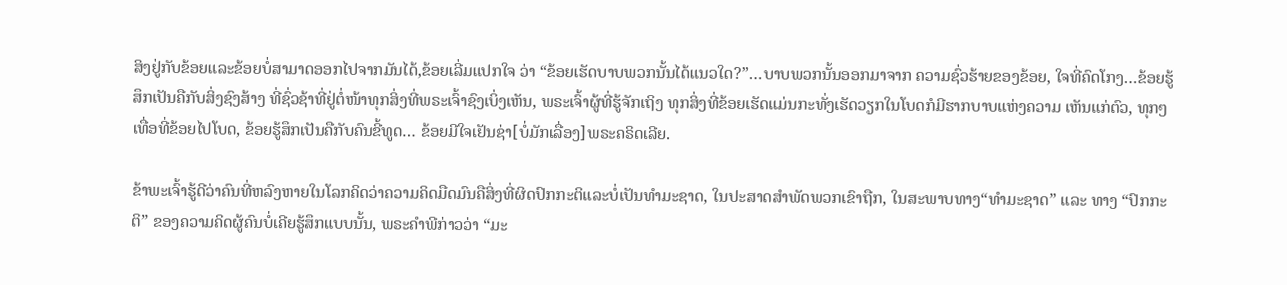ສິງຢູ່ກັບຂ້ອຍແລະຂ້ອຍບໍ່ສາມາດອອກໄປຈາກມັນໄດ້,ຂ້ອຍເລີ່ມແປກໃຈ ວ່າ “ຂ້ອຍເຮັດບາບພວກນັ້ນໄດ້ແນວໃດ?”…ບາບພວກນັ້ນອອກມາຈາກ ຄວາມຊົ່ວຮ້າຍຂອງຂ້ອຍ, ໃຈທີ່ຄົດໂກງ…ຂ້ອຍຮູ້ສຶກເປັນຄືກັບສິ່ງຊົງສ້າງ ທີ່ຊົ່ວຊ້າທີ່ຢູ່ຕໍ່ໜ້າທຸກສິ່ງທີ່ພຣະເຈົ້າຊົງເບິ່ງເຫັນ, ພຣະເຈົ້າຜູ້ທີ່ຮູ້ຈັກເຖິງ ທຸກສິ່ງທີ່ຂ້ອຍເຮັດແມ່ນກະທັ່ງເຮັດວຽກໃນໂບດກໍມີຮາກບາບແຫ່ງຄວາມ ເຫັນແກ່ຕົວ, ທຸກໆເທື່ອທີ່ຂ້ອຍໄປໂບດ, ຂ້ອຍຮູ້ສຶກເປັນຄືກັບຄົນຂີ້ທູດ… ຂ້ອຍມີໃຈເຢັນຊ່າ[ບໍ່ມັກເລື່ອງ]ພຣະຄຣິດເລີຍ.

ຂ້າພະເຈົ້າຮູ້ດີວ່າຄົນທີ່ຫລົງຫາຍໃນໂລກຄິດວ່າຄວາມຄິດມືດມົນຄືສິ່ງທີ່ຜິດປົກກະຕິແລະບໍ່ເປັນທໍາມະຊາດ, ໃນປະສາດສໍາພັດພວກເຂົາຖືກ, ໃນສະພາບທາງ“ທໍາມະຊາດ” ແລະ ທາງ “ປົກກະຕິ” ຂອງຄວາມຄິດຜູ້ຄົນບໍ່ເຄີຍຮູ້ສຶກແບບນັ້ນ, ພຣະຄໍາພີກ່າວວ່າ “ມະ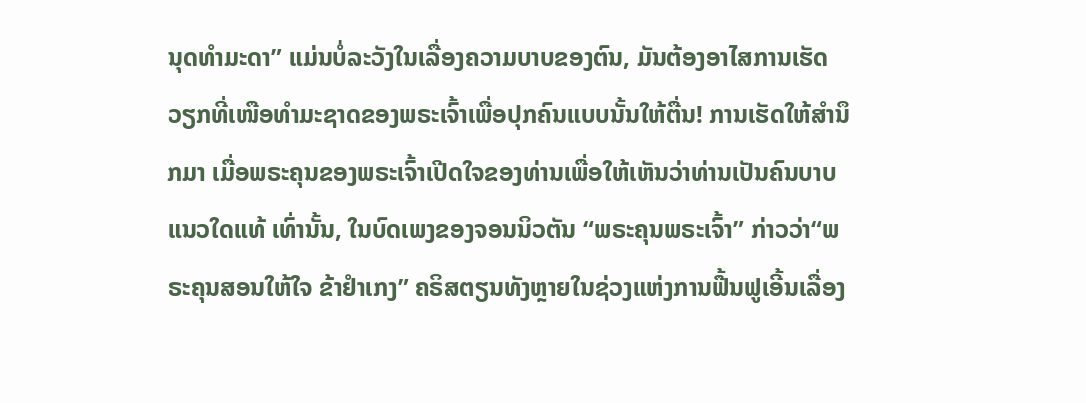ນຸດທໍາມະດາ” ແມ່ນບໍ່ລະວັງໃນເລື່ອງຄວາມບາບຂອງຕົນ, ມັນຕ້ອງອາໄສການເຮັດ ວຽກທີ່ເໜືອທໍາມະຊາດຂອງພຣະເຈົ້າເພື່ອປຸກຄົນແບບນັ້ນໃຫ້ຕື່ນ! ການເຮັດໃຫ້ສໍານຶກມາ ເມື່ອພຣະຄຸນຂອງພຣະເຈົ້າເປີດໃຈຂອງທ່ານເພື່ອໃຫ້ເຫັນວ່າທ່ານເປັນຄົນບາບແນວໃດແທ້ ເທົ່ານັ້ນ, ໃນບົດເພງຂອງຈອນນິວຕັນ “ພຣະຄຸນພຣະເຈົ້າ” ກ່າວວ່າ“ພຣະຄຸນສອນໃຫ້ໃຈ ຂ້າຢໍາເກງ” ຄຣິສຕຽນທັງຫຼາຍໃນຊ່ວງແຫ່ງການຟື້ນຟູເອີ້ນເລື່ອງ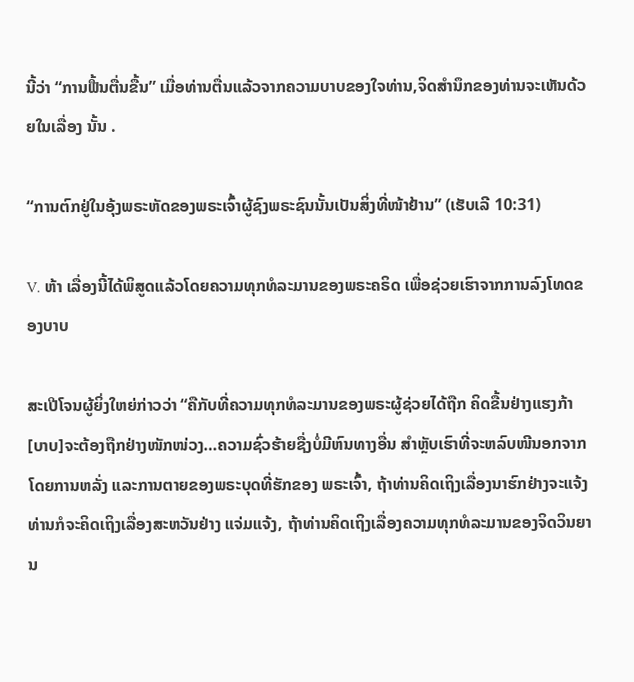ນີ້ວ່າ “ການຟື້ນຕື່ນຂື້ນ” ເມື່ອທ່ານຕື່ນແລ້ວຈາກຄວາມບາບຂອງໃຈທ່ານ,ຈິດສໍານຶກຂອງທ່ານຈະເຫັນດ້ວຍໃນເລື່ອງ ນັ້ນ .

“ການຕົກຢູ່ໃນອຸ້ງພຣະຫັດຂອງພຣະເຈົ້າຜູ້ຊົງພຣະຊົນນັ້ນເປັນສິ່ງທີ່ໜ້າຢ້ານ” (ເຮັບເລີ 10:31)

V. ຫ້າ ເລື່ອງນີ້ໄດ້ພິສູດແລ້ວໂດຍຄວາມທຸກທໍລະມານຂອງພຣະຄຣິດ ເພື່ອຊ່ວຍເຮົາຈາກການລົງໂທດຂອງບາບ

ສະເປີໂຈນຜູ້ຍິ່ງໃຫຍ່ກ່າວວ່າ “ຄືກັບທີ່ຄວາມທຸກທໍລະມານຂອງພຣະຜູ້ຊ່ວຍໄດ້ຖືກ ຄິດຂື້ນຢ່າງແຮງກ້າ[ບາບ]ຈະຕ້ອງຖືກຢ່າງໜັກໜ່ວງ…ຄວາມຊົ່ວຮ້າຍຊື່ງບໍ່ມີຫົນທາງອື່ນ ສໍາຫຼັບເຮົາທີ່ຈະຫລົບໜີນອກຈາກໂດຍການຫລັ່ງ ແລະການຕາຍຂອງພຣະບຸດທີ່ຮັກຂອງ ພຣະເຈົ້າ, ຖ້າທ່ານຄິດເຖິງເລື່ອງນາຮົກຢ່າງຈະແຈ້ງທ່ານກໍຈະຄິດເຖິງເລື່ອງສະຫວັນຢ່າງ ແຈ່ມແຈ້ງ, ຖ້າທ່ານຄິດເຖິງເລື່ອງຄວາມທຸກທໍລະມານຂອງຈິດວິນຍານ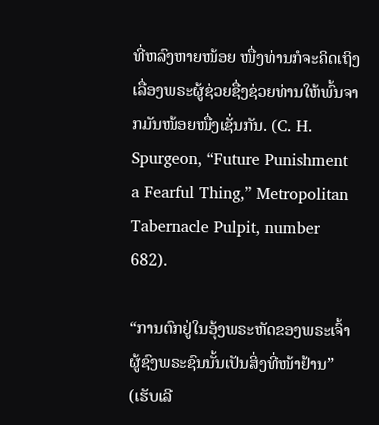ທີ່ຫລົງຫາຍໜ້ອຍ ໜື່ງທ່ານກໍຈະຄິດເຖິງເລື່ອງພຣະຜູ້ຊ່ວຍຊື່ງຊ່ວຍທ່ານໃຫ້ພົ້ນຈາກມັນໜ້ອຍໜື່ງເຊັ່ນກັນ. (C. H. Spurgeon, “Future Punishment a Fearful Thing,” Metropolitan Tabernacle Pulpit, number 682).

“ການຕົກຢູ່ໃນອຸ້ງພຣະຫັດຂອງພຣະເຈົ້າຜູ້ຊົງພຣະຊົນນັ້ນເປັນສິ່ງທີ່ໜ້າຢ້ານ” (ເຮັບເລີ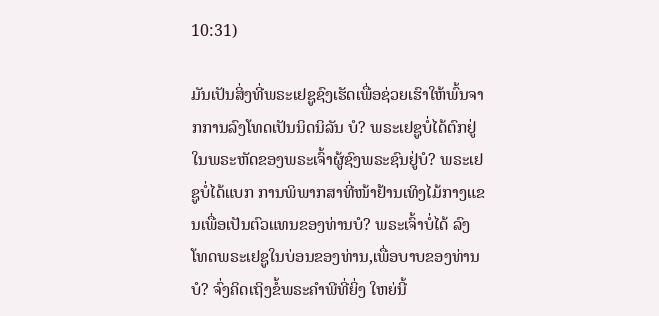10:31)

ມັນເປັນສິ່ງທີ່ພຣະເຢຊູຊົງເຮັດເພື່ອຊ່ວຍເຮົາໃຫ້ພົ້ນຈາກການລົງໂທດເປັນນິດນິລັນ ບໍ? ພຣະເຢຊູບໍ່ໄດ້ຕົກຢູ່ໃນພຣະຫັດຂອງພຣະເຈົ້າຜູ້ຊົງພຣະຊົນຢູ່ບໍ? ພຣະເຢຊູບໍ່ໄດ້ແບກ ການພິພາກສາທີ່ໜ້າຢ້ານເທິງໄມ້ກາງແຂນເພື່ອເປັນຕົວແທນຂອງທ່ານບໍ? ພຣະເຈົ້າບໍ່ໄດ້ ລົງໂທດພຣະເຢຊູໃນບ່ອນຂອງທ່ານ,ເພື່ອບາບຂອງທ່ານບໍ? ຈົ່ງຄິດເຖິງຂໍ້ພຣະຄໍາພີທີ່ຍິ່ງ ໃຫຍ່ນີ້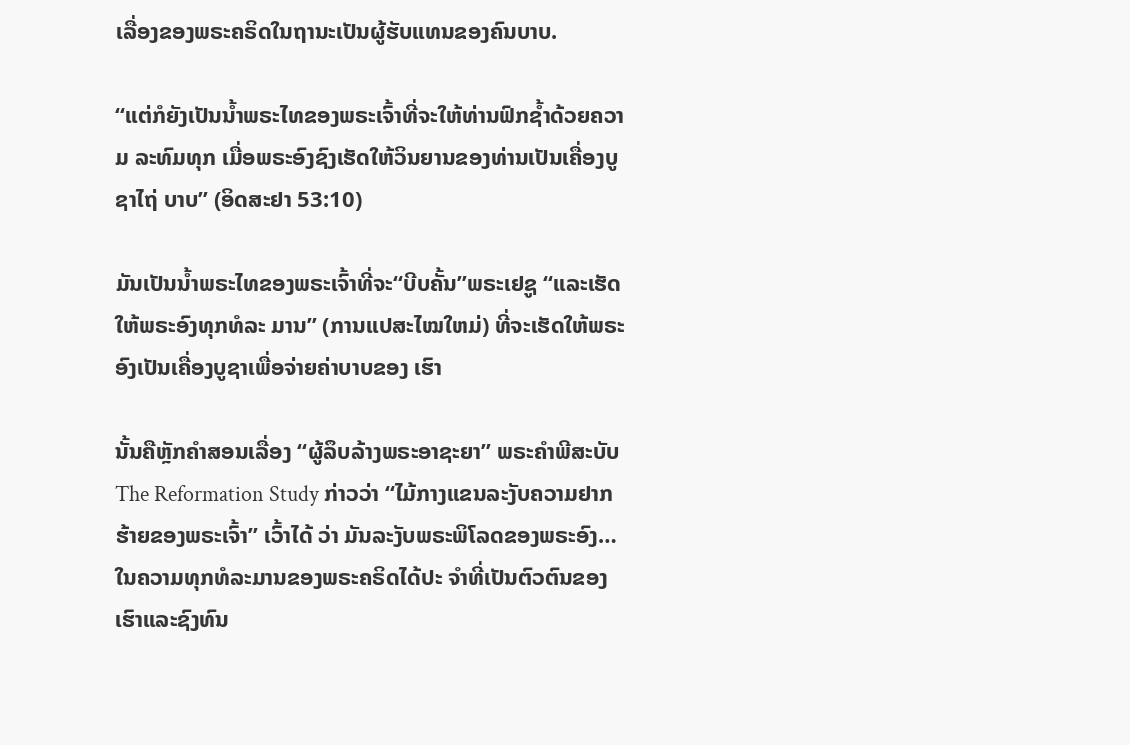ເລື່ອງຂອງພຣະຄຣິດໃນຖານະເປັນຜູ້ຮັບແທນຂອງຄົນບາບ.

“ແຕ່ກໍຍັງເປັນນໍ້າພຣະໄທຂອງພຣະເຈົ້າທີ່ຈະໃຫ້ທ່ານຟົກຊໍ້າດ້ວຍຄວາມ ລະທົມທຸກ ເມື່ອພຣະອົງຊົງເຮັດໃຫ້ວິນຍານຂອງທ່ານເປັນເຄື່ອງບູຊາໄຖ່ ບາບ” (ອິດສະຢາ 53:10)

ມັນເປັນນໍ້າພຣະໄທຂອງພຣະເຈົ້າທີ່ຈະ“ບີບຄັ້ນ”ພຣະເຢຊູ “ແລະເຮັດໃຫ້ພຣະອົງທຸກທໍລະ ມານ” (ການແປສະໄໝໃຫມ່) ທີ່ຈະເຮັດໃຫ້ພຣະອົງເປັນເຄື່ອງບູຊາເພື່ອຈ່າຍຄ່າບາບຂອງ ເຮົາ

ນັ້ນຄືຫຼັກຄໍາສອນເລື່ອງ “ຜູ້ລຶບລ້າງພຣະອາຊະຍາ” ພຣະຄໍາພີສະບັບ The Reformation Study ກ່າວວ່າ “ໄມ້ກາງແຂນລະງັບຄວາມຢາກຮ້າຍຂອງພຣະເຈົ້າ” ເວົ້າໄດ້ ວ່າ ມັນລະງັບພຣະພິໂລດຂອງພຣະອົງ…ໃນຄວາມທຸກທໍລະມານຂອງພຣະຄຣິດໄດ້ປະ ຈໍາທີ່ເປັນຕົວຕົນຂອງເຮົາແລະຊົງທົນ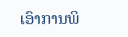ເອົາການພິ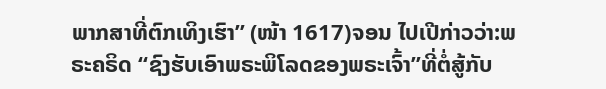ພາກສາທີ່ຕົກເທິງເຮົາ” (ໜ້າ 1617)ຈອນ ໄປເປີກ່າວວ່າ:ພຣະຄຣິດ “ຊົງຮັບເອົາພຣະພິໂລດຂອງພຣະເຈົ້າ”ທີ່ຕໍ່ສູ້ກັບ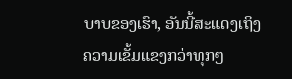ບາບຂອງເຮົາ, ອັນນີ້ສະແດງເຖິງຄວາມເຂັ້ມແຂງກວ່າທຸກໆ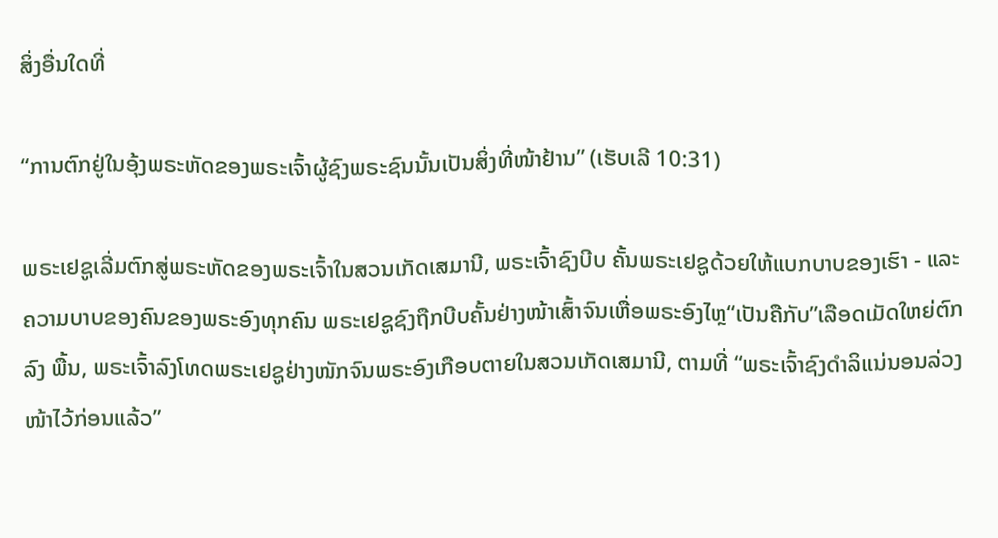ສິ່ງອື່ນໃດທີ່

“ການຕົກຢູ່ໃນອຸ້ງພຣະຫັດຂອງພຣະເຈົ້າຜູ້ຊົງພຣະຊົນນັ້ນເປັນສິ່ງທີ່ໜ້າຢ້ານ” (ເຮັບເລີ 10:31)

ພຣະເຢຊູເລີ່ມຕົກສູ່ພຣະຫັດຂອງພຣະເຈົ້າໃນສວນເກັດເສມານີ, ພຣະເຈົ້າຊົງບີບ ຄັ້ນພຣະເຢຊູດ້ວຍໃຫ້ແບກບາບຂອງເຮົາ - ແລະຄວາມບາບຂອງຄົນຂອງພຣະອົງທຸກຄົນ ພຣະເຢຊູຊົງຖືກບີບຄັ້ນຢ່າງໜ້າເສົ້າຈົນເຫື່ອພຣະອົງໄຫຼ“ເປັນຄືກັບ”ເລືອດເມັດໃຫຍ່ຕົກລົງ ພື້ນ, ພຣະເຈົ້າລົງໂທດພຣະເຢຊູຢ່າງໜັກຈົນພຣະອົງເກືອບຕາຍໃນສວນເກັດເສມານີ, ຕາມທີ່ “ພຣະເຈົ້າຊົງດໍາລິແນ່ນອນລ່ວງໜ້າໄວ້ກ່ອນແລ້ວ”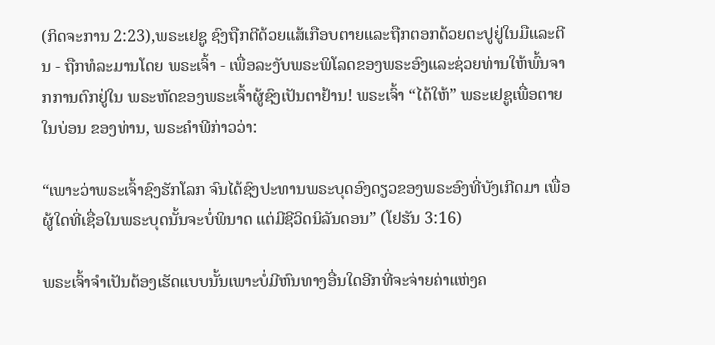(ກິດຈະການ 2:23),ພຣະເຢຊູ ຊົງຖືກຕີດ້ວຍແສ້ເກືອບຕາຍແລະຖືກຕອກດ້ວຍຕະປູຢູ່ໃນມືແລະຕີນ - ຖືກທໍລະມານໂດຍ ພຣະເຈົ້າ - ເພື່ອລະງັບພຣະພິໂລດຂອງພຣະອົງແລະຊ່ວຍທ່ານໃຫ້ພົ້ນຈາກການຕົກຢູ່ໃນ ພຣະຫັດຂອງພຣະເຈົ້າຜູ້ຊົງເປັນຕາຢ້ານ! ພຣະເຈົ້າ “ໄດ້ໃຫ້” ພຣະເຢຊູເພື່ອຕາຍໃນບ່ອນ ຂອງທ່ານ, ພຣະຄໍາພີກ່າວວ່າ:

“ເພາະວ່າພຣະເຈົ້າຊົງຮັກໂລກ ຈົນໄດ້ຊົງປະທານພຣະບຸດອົງດຽວຂອງພຣະອົງທີ່ບັງເກີດມາ ເພື່ອຜູ້ໃດທີ່ເຊື່ອໃນພຣະບຸດນັ້ນຈະບໍ່ພິນາດ ແຕ່ມີຊີວິດນິລັນດອນ” (ໂຢຮັນ 3:16)

ພຣະເຈົ້າຈໍາເປັນຕ້ອງເຮັດແບບນັ້ນເພາະບໍ່ມີຫົນທາງອື່ນໃດອີກທີ່ຈະຈ່າຍຄ່າແຫ່ງຄ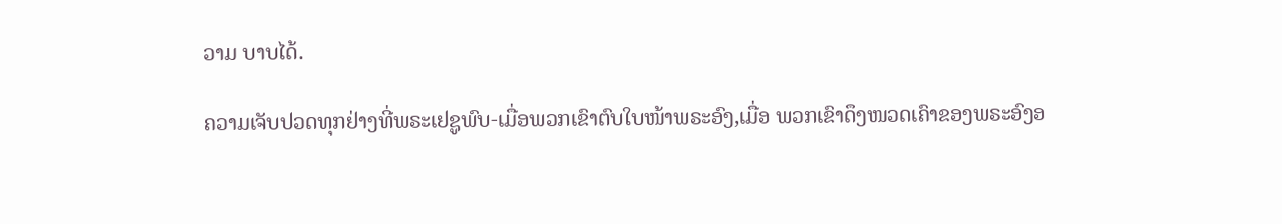ວາມ ບາບໄດ້.

ຄວາມເຈັບປວດທຸກຢ່າງທີ່ພຣະເຢຊູພົບ-ເມື່ອພວກເຂົາຕົບໃບໜ້າພຣະອົງ,ເມື່ອ ພວກເຂົາດຶງໜວດເຄົາຂອງພຣະອົງອ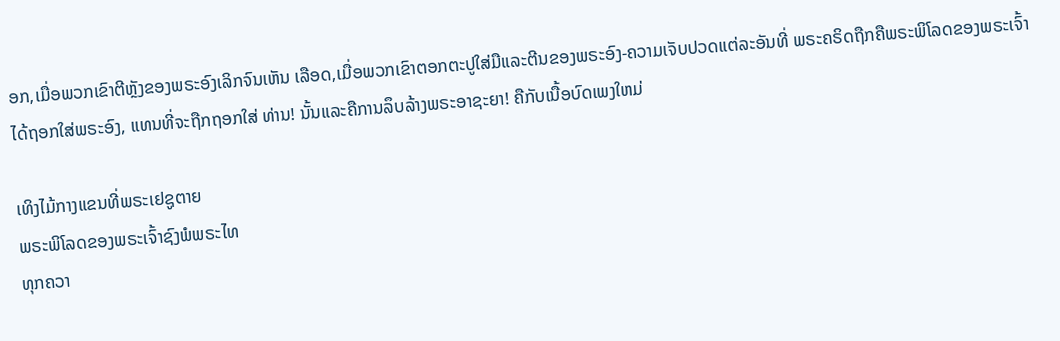ອກ,ເມື່ອພວກເຂົາຕີຫຼັງຂອງພຣະອົງເລິກຈົນເຫັນ ເລືອດ,ເມື່ອພວກເຂົາຕອກຕະປູໃສ່ມືແລະຕີນຂອງພຣະອົງ-ຄວາມເຈັບປວດແຕ່ລະອັນທີ່ ພຣະຄຣິດຖືກຄືພຣະພິໂລດຂອງພຣະເຈົ້າໄດ້ຖອກໃສ່ພຣະອົງ, ແທນທີ່ຈະຖືກຖອກໃສ່ ທ່ານ! ນັ້ນແລະຄືການລຶບລ້າງພຣະອາຊະຍາ! ຄືກັບເນື້ອບົດເພງໃຫມ່

ເທິງໄມ້ກາງແຂນທີ່ພຣະເຢຊູຕາຍ
ພຣະພິໂລດຂອງພຣະເຈົ້າຊົງພໍພຣະໄທ
ທຸກຄວາ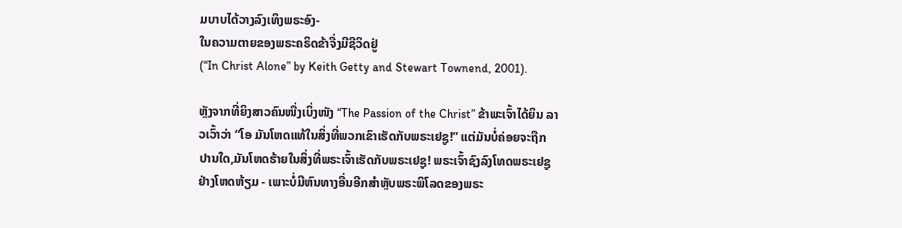ມບາບໄດ້ວາງລົງເທິງພຣະອົງ-
ໃນຄວາມຕາຍຂອງພຣະຄຣິດຂ້າຈື່ງມີຊີວິດຢູ່
(“In Christ Alone” by Keith Getty and Stewart Townend, 2001).

ຫຼັງຈາກທີ່ຍິງສາວຄົນໜື່ງເບິ່ງໜັງ “The Passion of the Christ” ຂ້າພະເຈົ້າໄດ້ຍິນ ລາວເວົ້າວ່າ “ໂອ ມັນໂຫດແທ້ໃນສິ່ງທີ່ພວກເຂົາເຮັດກັບພຣະເຢຊູ!” ແຕ່ມັນບໍ່ຄ່ອຍຈະຖືກ ປານໃດ,ມັນໂຫດຮ້າຍໃນສິ່ງທີ່ພຣະເຈົ້າເຮັດກັບພຣະເຢຊູ! ພຣະເຈົ້າຊົງລົງໂທດພຣະເຢຊູ ຢ່າງໂຫດຫ້ຽມ - ເພາະບໍ່ມີຫົນທາງອື່ນອີກສໍາຫຼັບພຣະພິໂລດຂອງພຣະ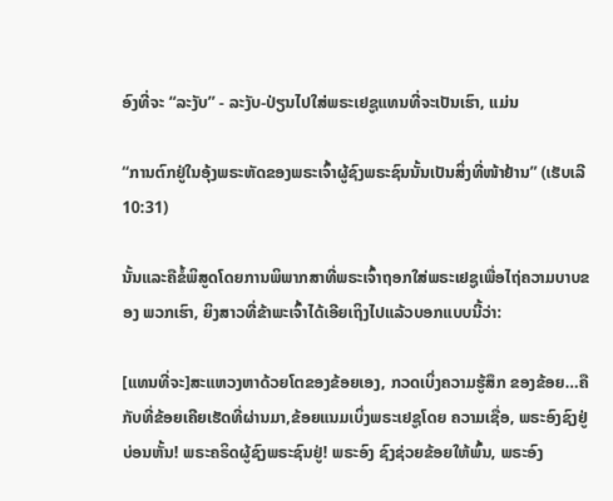ອົງທີ່ຈະ “ລະງັບ” - ລະງັບ-ປ່ຽນໄປໃສ່ພຣະເຢຊູແທນທີ່ຈະເປັນເຮົາ, ແມ່ນ

“ການຕົກຢູ່ໃນອຸ້ງພຣະຫັດຂອງພຣະເຈົ້າຜູ້ຊົງພຣະຊົນນັ້ນເປັນສິ່ງທີ່ໜ້າຢ້ານ” (ເຮັບເລີ 10:31)

ນັ້ນແລະຄືຂໍ້ພິສູດໂດຍການພິພາກສາທີ່ພຣະເຈົ້າຖອກໃສ່ພຣະເຢຊູເພື່ອໄຖ່ຄວາມບາບຂອງ ພວກເຮົາ, ຍິງສາວທີ່ຂ້າພະເຈົ້າໄດ້ເອີຍເຖິງໄປແລ້ວບອກແບບນີ້ວ່າ:

[ແທນທີ່ຈະ]ສະແຫວງຫາດ້ວຍໂຕຂອງຂ້ອຍເອງ, ກວດເບິ່ງຄວາມຮູ້ສຶກ ຂອງຂ້ອຍ…ຄືກັບທີ່ຂ້ອຍເຄີຍເຮັດທີ່ຜ່ານມາ,ຂ້ອຍແນມເບິ່ງພຣະເຢຊູໂດຍ ຄວາມເຊື່ອ, ພຣະອົງຊົງຢູ່ບ່ອນຫັ້ນ! ພຣະຄຣິດຜູ້ຊົງພຣະຊົນຢູ່! ພຣະອົງ ຊົງຊ່ວຍຂ້ອຍໃຫ້ພົ້ນ, ພຣະອົງ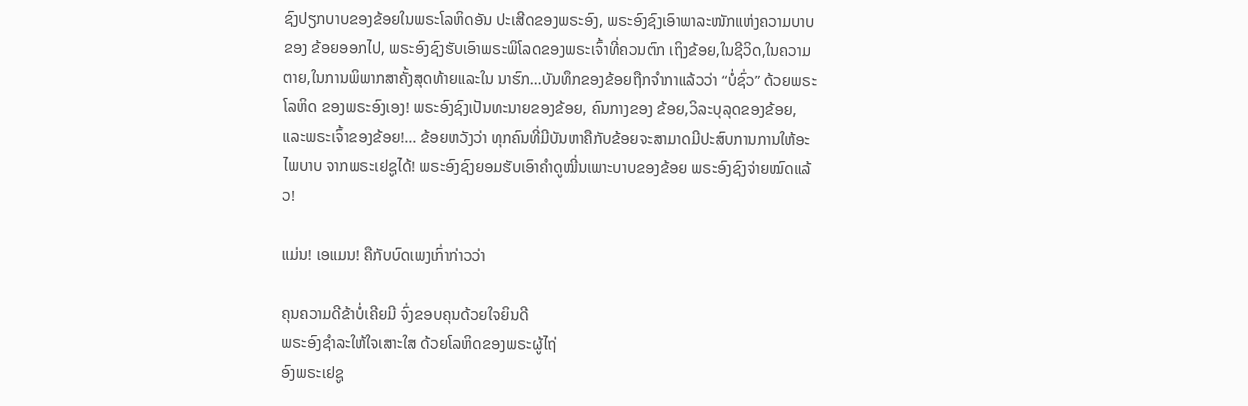ຊົງປຽກບາບຂອງຂ້ອຍໃນພຣະໂລຫິດອັນ ປະເສີດຂອງພຣະອົງ, ພຣະອົງຊົງເອົາພາລະໜັກແຫ່ງຄວາມບາບຂອງ ຂ້ອຍອອກໄປ, ພຣະອົງຊົງຮັບເອົາພຣະພິໂລດຂອງພຣະເຈົ້າທີ່ຄວນຕົກ ເຖິງຂ້ອຍ,ໃນຊີວິດ,ໃນຄວາມຕາຍ,ໃນການພິພາກສາຄັ້ງສຸດທ້າຍແລະໃນ ນາຮົກ…ບັນທຶກຂອງຂ້ອຍຖືກຈໍາກາແລ້ວວ່າ “ບໍ່ຊົ່ວ” ດ້ວຍພຣະໂລຫິດ ຂອງພຣະອົງເອງ! ພຣະອົງຊົງເປັນທະນາຍຂອງຂ້ອຍ, ຄົນກາງຂອງ ຂ້ອຍ,ວິລະບຸລຸດຂອງຂ້ອຍ, ແລະພຣະເຈົ້າຂອງຂ້ອຍ!... ຂ້ອຍຫວັງວ່າ ທຸກຄົນທີ່ມີບັນຫາຄືກັບຂ້ອຍຈະສາມາດມີປະສົບການການໃຫ້ອະໄພບາບ ຈາກພຣະເຢຊູໄດ້! ພຣະອົງຊົງຍອມຮັບເອົາຄໍາດູໝີ່ນເພາະບາບຂອງຂ້ອຍ ພຣະອົງຊົງຈ່າຍໝົດແລ້ວ!

ແມ່ນ! ເອແມນ! ຄືກັບບົດເພງເກົ່າກ່າວວ່າ

ຄຸນຄວາມດີຂ້າບໍ່ເຄີຍມີ ຈົ່ງຂອບຄຸນດ້ວຍໃຈຍິນດີ
ພຣະອົງຊໍາລະໃຫ້ໃຈເສາະໃສ ດ້ວຍໂລຫິດຂອງພຣະຜູ້ໄຖ່
ອົງພຣະເຢຊູ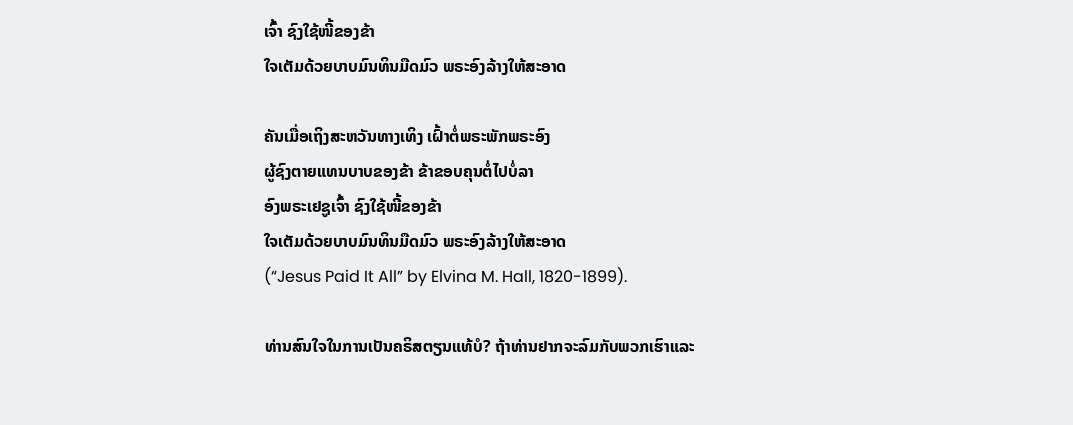ເຈົ້າ ຊົງໃຊ້ໜີ້ຂອງຂ້າ
ໃຈເຕັມດ້ວຍບາບມົນທິນມືດມົວ ພຣະອົງລ້າງໃຫ້ສະອາດ

ຄັນເມື່ອເຖິງສະຫວັນທາງເທິງ ເຝົ້າຕໍ່ພຣະພັກພຣະອົງ
ຜູ້ຊົງຕາຍແທນບາບຂອງຂ້າ ຂ້າຂອບຄຸນຕໍ່ໄປບໍ່ລາ
ອົງພຣະເຢຊູເຈົ້າ ຊົງໃຊ້ໜີ້ຂອງຂ້າ
ໃຈເຕັມດ້ວຍບາບມົນທິນມືດມົວ ພຣະອົງລ້າງໃຫ້ສະອາດ
(“Jesus Paid It All” by Elvina M. Hall, 1820-1899).

ທ່ານສົນໃຈໃນການເປັນຄຣິສຕຽນແທ້ບໍ? ຖ້າທ່ານຢາກຈະລົມກັບພວກເຮົາແລະ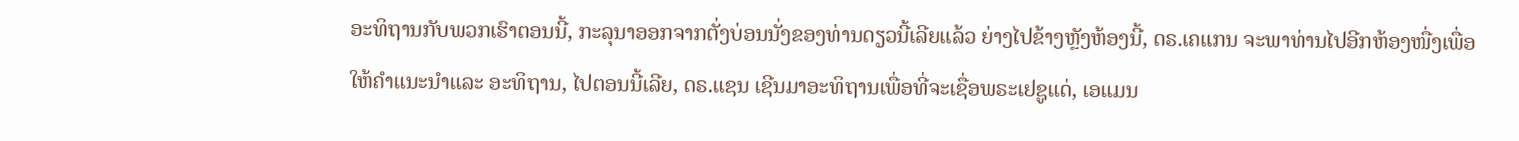ອະທິຖານກັບພວກເຮົາຕອນນີ້, ກະລຸນາອອກຈາກຕັ່ງບ່ອນນັ່ງຂອງທ່ານດຽວນີ້ເລີຍແລ້ວ ຍ່າງໄປຂ້າງຫຼັງຫ້ອງນີ້, ດຣ.ເຄແກນ ຈະພາທ່ານໄປອີກຫ້ອງໜື່ງເພື່ອໃຫ້ຄໍາແນະນໍາແລະ ອະທິຖານ, ໄປຕອນນີ້ເລີຍ, ດຣ.ແຊນ ເຊີນມາອະທິຖານເພື່ອທີ່ຈະເຊື່ອພຣະເຢຊູແດ່, ເອແມນ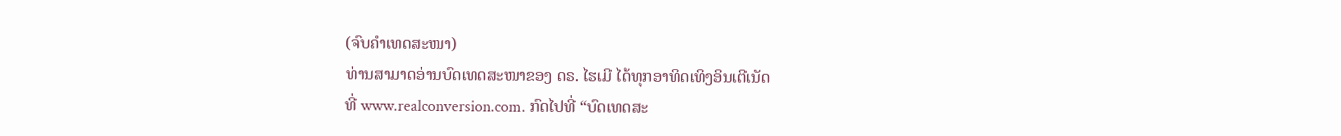(ຈົບຄຳເທດສະໜາ)
ທ່ານສາມາດອ່ານບົດເທດສະໜາຂອງ ດຣ. ໄຮເມີ ໄດ້ທຸກອາທິດເທິງອິນເຕີເນັດ
ທີ່ www.realconversion.com. ກົດໄປທີ່ “ບົດເທດສະ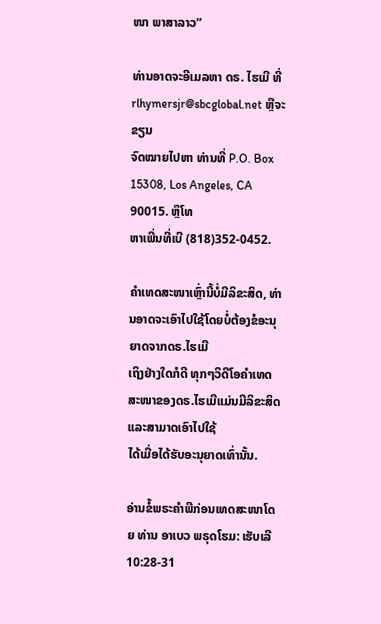ໜາ ພາສາລາວ”

ທ່ານອາດຈະອີເມລຫາ ດຣ. ໄຮເມີ ທີ່ rlhymersjr@sbcglobal.net ຫຼືຈະຂຽນ
ຈົດໝາຍໄປຫາ ທ່ານທີ່ P.O. Box 15308, Los Angeles, CA 90015. ຫຼຶໂທ
ຫາເພີ່ນທີ່ເບີ (818)352-0452.

ຄໍາເທດສະໜາເຫຼົ່ານີ້ບໍ່ມີລິຂະສິດ, ທ່ານອາດຈະເອົາໄປໃຊ້ໂດຍບໍ່ຕ້ອງຂໍອະນຸຍາດຈາກດຣ.ໄຮເມີ
ເຖິງຢ່າງໃດກໍດີ ທຸກໆວິດີໂອຄໍາເທດສະໜາຂອງດຣ.ໄຮເມີແມ່ນມີລິຂະສິດແລະສາມາດເອົາໄປໃຊ້
ໄດ້ເມື່ອໄດ້ຮັບອະນຸຍາດເທົ່ານັ້ນ.

ອ່ານຂໍ້ພຣະຄຳພີກ່ອນເທດສະໜາໂດຍ ທ່ານ ອາເບວ ພຣຸດໂຮມ: ເຮັບເລີ 10:28-31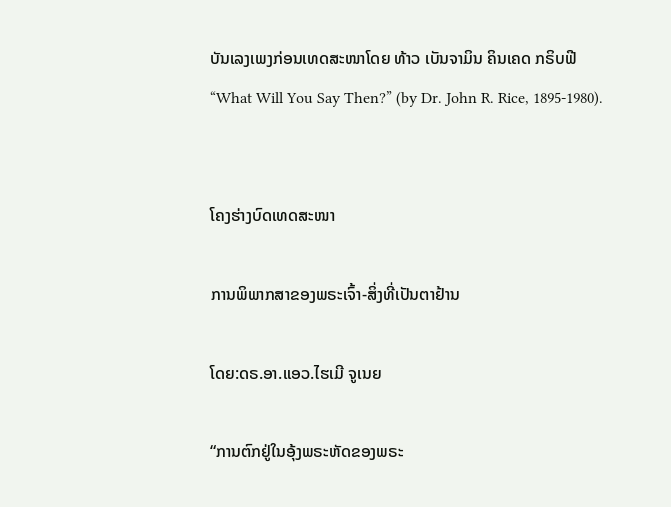ບັນເລງເພງກ່ອນເທດສະໜາໂດຍ ທ້າວ ເບັນຈາມິນ ຄິນເຄດ ກຣິບຟີ
“What Will You Say Then?” (by Dr. John R. Rice, 1895-1980).


ໂຄງຮ່າງບົດເທດສະໜາ

ການພິພາກສາຂອງພຣະເຈົ້າ-ສິ່ງທີ່ເປັນຕາຢ້ານ

ໂດຍ:ດຣ.ອາ.ແອວ.ໄຮເມີ ຈູເນຍ

“ການຕົກຢູ່ໃນອຸ້ງພຣະຫັດຂອງພຣະ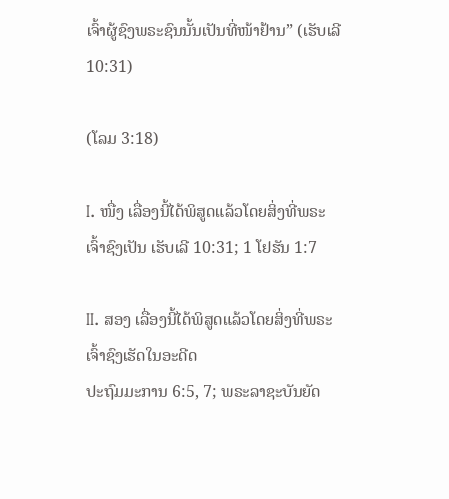ເຈົ້າຜູ້ຊົງພຣະຊົນນັ້ນເປັນທີ່ໜ້າຢ້ານ” (ເຮັບເລີ 10:31)

(ໂລມ 3:18)

I. ໜື່ງ ເລື່ອງນີ້ໄດ້ພິສູດແລ້ວໂດຍສິ່ງທີ່ພຣະເຈົ້າຊົງເປັນ ເຮັບເລີ 10:31; 1 ໂຢຮັນ 1:7

II. ສອງ ເລື່ອງນີ້ໄດ້ພິສູດແລ້ວໂດຍສິ່ງທີ່ພຣະເຈົ້າຊົງເຮັດໃນອະດີດ
ປະຖົມມະການ 6:5, 7; ພຣະລາຊະບັນຍັດ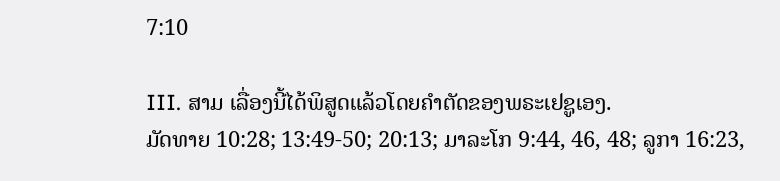7:10

III. ສາມ ເລື່ອງນີ້ໄດ້ພິສູດແລ້ວໂດຍຄໍາຕັດຂອງພຣະເຢຊູເອງ.
ມັດທາຍ 10:28; 13:49-50; 20:13; ມາລະໂກ 9:44, 46, 48; ລູກາ 16:23,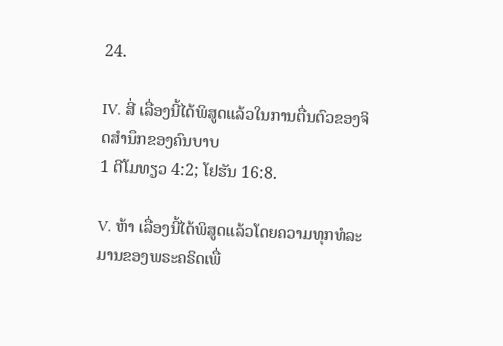24.

IV. ສີ່ ເລື່ອງນີ້ໄດ້ພິສູດແລ້ວໃນການຕື່ນຕົວຂອງຈິດສໍານຶກຂອງຄົນບາບ
1 ຕີໂມທຽວ 4:2; ໂຢຮັນ 16:8.

V. ຫ້າ ເລື່ອງນີ້ໄດ້ພິສູດແລ້ວໂດຍຄວາມທຸກທໍລະມານຂອງພຣະຄຣິດເພື່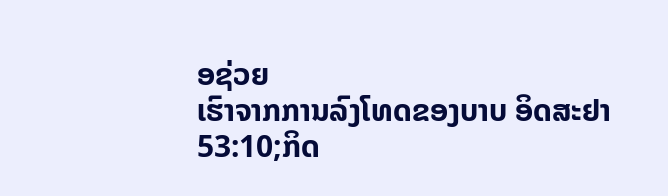ອຊ່ວຍ
ເຮົາຈາກການລົງໂທດຂອງບາບ ອິດສະຢາ 53:10;ກິດ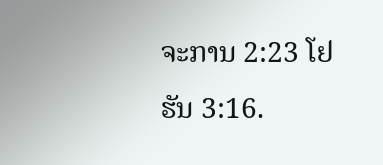ຈະການ 2:23 ໂຢຮັນ 3:16.